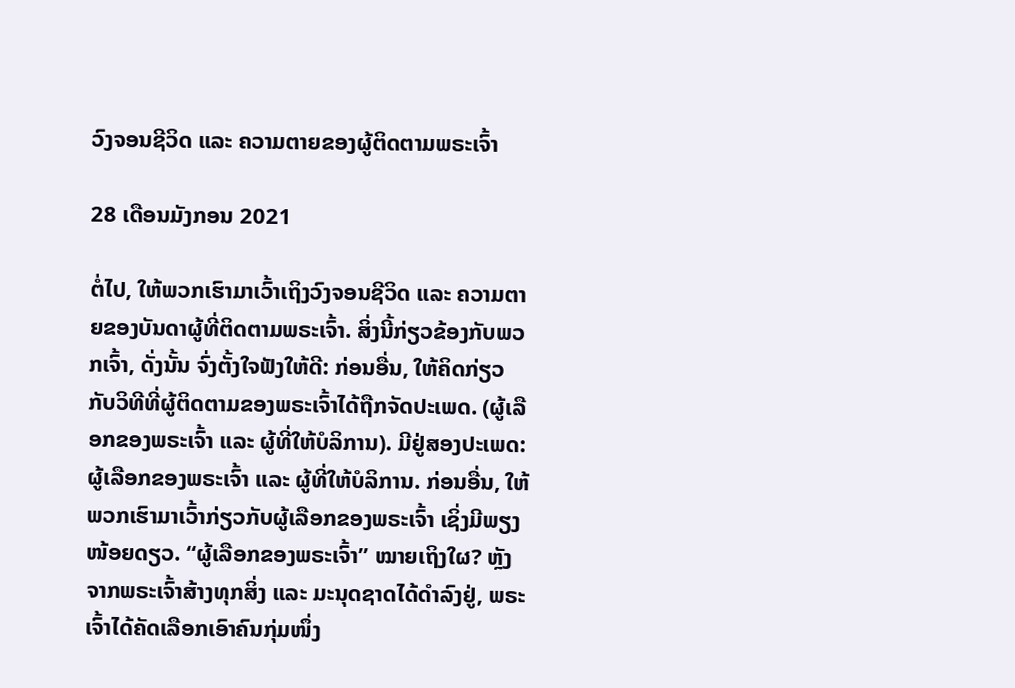ວົງຈອນຊີວິດ ແລະ ຄວາມຕາຍຂອງຜູ້ຕິດຕາມພຣະເຈົ້າ

28 ເດືອນມັງກອນ 2021

ຕໍ່ໄປ, ໃຫ້ພວກເຮົາມາເວົ້າເຖິງວົງຈອນຊີວິດ ແລະ ຄວາມຕາຍຂອງບັນດາຜູ້ທີ່ຕິດຕາມພຣະເຈົ້າ. ສິ່ງນີ້ກ່ຽວຂ້ອງກັບພວກເຈົ້າ, ດັ່ງນັ້ນ ຈົ່ງຕັ້ງໃຈຟັງໃຫ້ດີ: ກ່ອນອື່ນ, ໃຫ້ຄິດກ່ຽວກັບວິທີທີ່ຜູ້ຕິດຕາມຂອງພຣະເຈົ້າໄດ້ຖືກຈັດປະເພດ. (ຜູ້ເລືອກຂອງພຣະເຈົ້າ ແລະ ຜູ້ທີ່ໃຫ້ບໍລິການ). ມີຢູ່ສອງປະເພດ: ຜູ້ເລືອກຂອງພຣະເຈົ້າ ແລະ ຜູ້ທີ່ໃຫ້ບໍລິການ. ກ່ອນອື່ນ, ໃຫ້ພວກເຮົາມາເວົ້າກ່ຽວກັບຜູ້ເລືອກຂອງພຣະເຈົ້າ ເຊິ່ງມີພຽງໜ້ອຍດຽວ. “ຜູ້ເລືອກຂອງພຣະເຈົ້າ” ໝາຍເຖິງໃຜ? ຫຼັງຈາກພຣະເຈົ້າສ້າງທຸກສິ່ງ ແລະ ມະນຸດຊາດໄດ້ດຳລົງຢູ່, ພຣະເຈົ້າໄດ້ຄັດເລືອກເອົາຄົນກຸ່ມໜຶ່ງ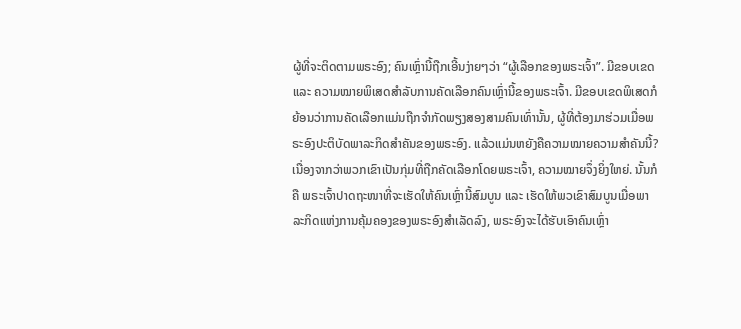ຜູ້ທີ່ຈະຕິດຕາມພຣະອົງ; ຄົນເຫຼົ່ານີ້ຖືກເອີ້ນງ່າຍໆວ່າ “ຜູ້ເລືອກຂອງພຣະເຈົ້າ”. ມີຂອບເຂດ ແລະ ຄວາມໝາຍພິເສດສຳລັບການຄັດເລືອກຄົນເຫຼົ່ານີ້ຂອງພຣະເຈົ້າ. ມີຂອບເຂດພິເສດກໍຍ້ອນວ່າການຄັດເລືອກແມ່ນຖືກຈຳກັດພຽງສອງສາມຄົນເທົ່ານັ້ນ, ຜູ້ທີ່ຕ້ອງມາຮ່ວມເມື່ອພຣະອົງປະຕິບັດພາລະກິດສຳຄັນຂອງພຣະອົງ. ແລ້ວແມ່ນຫຍັງຄືຄວາມໝາຍຄວາມສຳຄັນນີ້? ເນື່ອງຈາກວ່າພວກເຂົາເປັນກຸ່ມທີ່ຖືກຄັດເລືອກໂດຍພຣະເຈົ້າ, ຄວາມໝາຍຈຶ່ງຍິ່ງໃຫຍ່. ນັ້ນກໍຄື ພຣະເຈົ້າປາດຖະໜາທີ່ຈະເຮັດໃຫ້ຄົນເຫຼົ່ານີ້ສົມບູນ ແລະ ເຮັດໃຫ້ພວເຂົາສົມບູນເມື່ອພາລະກິດແຫ່ງການຄຸ້ມຄອງຂອງພຣະອົງສຳເລັດລົງ, ພຣະອົງຈະໄດ້ຮັບເອົາຄົນເຫຼົ່າ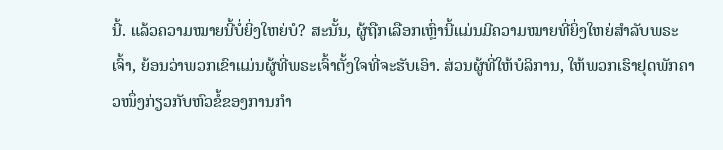ນີ້. ແລ້ວຄວາມໝາຍນີ້ບໍ່ຍິ່ງໃຫຍ່ບໍ? ສະນັ້ນ, ຜູ້ຖືກເລືອກເຫຼົ່ານີ້ແມ່ນມີຄວາມໝາຍທີ່ຍິ່ງໃຫຍ່ສໍາລັບພຣະເຈົ້າ, ຍ້ອນວ່າພວກເຂົາແມ່ນຜູ້ທີ່ພຣະເຈົ້າຕັ້ງໃຈທີ່ຈະຮັບເອົາ. ສ່ວນຜູ້ທີ່ໃຫ້ບໍລິການ, ໃຫ້ພວກເຮົາຢຸດພັກຄາວໜຶ່ງກ່ຽວກັບຫົວຂໍ້ຂອງການກຳ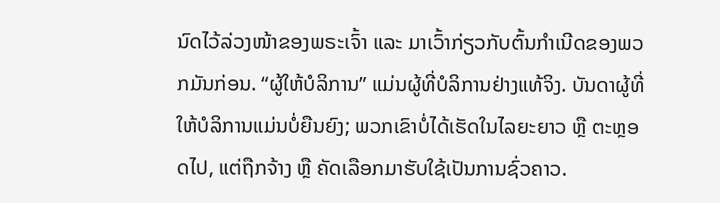ນົດໄວ້ລ່ວງໜ້າຂອງພຣະເຈົ້າ ແລະ ມາເວົ້າກ່ຽວກັບຕົ້ນກຳເນີດຂອງພວກມັນກ່ອນ. “ຜູ້ໃຫ້ບໍລິການ” ແມ່ນຜູ້ທີ່ບໍລິການຢ່າງແທ້ຈິງ. ບັນດາຜູ້ທີ່ໃຫ້ບໍລິການແມ່ນບໍ່ຍືນຍົງ; ພວກເຂົາບໍ່ໄດ້ເຮັດໃນໄລຍະຍາວ ຫຼື ຕະຫຼອດໄປ, ແຕ່ຖືກຈ້າງ ຫຼື ຄັດເລືອກມາຮັບໃຊ້ເປັນການຊົ່ວຄາວ.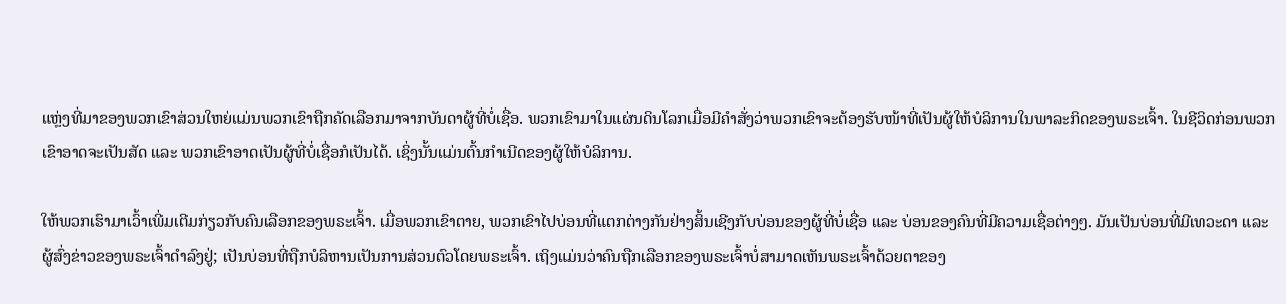ແຫຼ່ງທີ່ມາຂອງພວກເຂົາສ່ວນໃຫຍ່ແມ່ນພວກເຂົາຖືກຄັດເລືອກມາຈາກບັນດາຜູ້ທີ່ບໍ່ເຊື່ອ. ພວກເຂົາມາໃນແຜ່ນດິນໂລກເມື່ອມີຄຳສັ່ງວ່າພວກເຂົາຈະຕ້ອງຮັບໜ້າທີ່ເປັນຜູ້ໃຫ້ບໍລິການໃນພາລະກິດຂອງພຣະເຈົ້າ. ໃນຊີວິດກ່ອນພວກເຂົາອາດຈະເປັນສັດ ແລະ ພວກເຂົາອາດເປັນຜູ້ທີ່ບໍ່ເຊື່ອກໍເປັນໄດ້. ເຊິ່ງນັ້ນແມ່ນຕົ້ນກຳເນີດຂອງຜູ້ໃຫ້ບໍລິການ.

ໃຫ້ພວກເຮົາມາເວົ້າເພີ່ມເຕີມກ່ຽວກັບຄົນເລືອກຂອງພຣະເຈົ້າ. ເມື່ອພວກເຂົາຕາຍ, ພວກເຂົາໄປບ່ອນທີ່ແຕກຕ່າງກັນຢ່າງສິ້ນເຊີງກັບບ່ອນຂອງຜູ້ທີ່ບໍ່ເຊື່ອ ແລະ ບ່ອນຂອງຄົນທີ່ມີຄວາມເຊື່ອຕ່າງໆ. ມັນເປັນບ່ອນທີ່ມີເທວະດາ ແລະ ຜູ້ສົ່ງຂ່າວຂອງພຣະເຈົ້າດໍາລົງຢູ່; ເປັນບ່ອນທີ່ຖືກບໍລິຫານເປັນການສ່ວນຕົວໂດຍພຣະເຈົ້າ. ເຖິງແມ່ນວ່າຄົນຖືກເລືອກຂອງພຣະເຈົ້າບໍ່ສາມາດເຫັນພຣະເຈົ້າດ້ວຍຕາຂອງ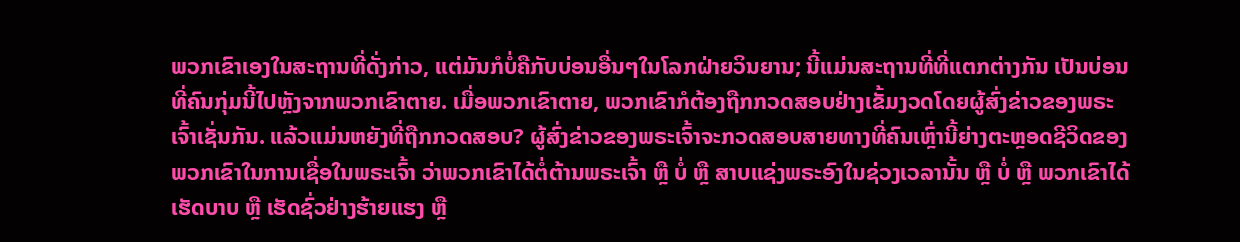ພວກເຂົາເອງໃນສະຖານທີ່ດັ່ງກ່າວ, ແຕ່ມັນກໍບໍ່ຄືກັບບ່ອນອື່ນໆໃນໂລກຝ່າຍວິນຍານ; ນີ້ແມ່ນສະຖານທີ່ທີ່ແຕກຕ່າງກັນ ເປັນບ່ອນທີ່ຄົນກຸ່ມນີ້ໄປຫຼັງຈາກພວກເຂົາຕາຍ. ເມື່ອພວກເຂົາຕາຍ, ພວກເຂົາກໍຕ້ອງຖືກກວດສອບຢ່າງເຂັ້ມງວດໂດຍຜູ້ສົ່ງຂ່າວຂອງພຣະເຈົ້າເຊັ່ນກັນ. ແລ້ວແມ່ນຫຍັງທີ່ຖືກກວດສອບ? ຜູ້ສົ່ງຂ່າວຂອງພຣະເຈົ້າຈະກວດສອບສາຍທາງທີ່ຄົນເຫຼົ່ານີ້ຍ່າງຕະຫຼອດຊີວິດຂອງພວກເຂົາໃນການເຊື່ອໃນພຣະເຈົ້າ ວ່າພວກເຂົາໄດ້ຕໍ່ຕ້ານພຣະເຈົ້າ ຫຼື ບໍ່ ຫຼື ສາບແຊ່ງພຣະອົງໃນຊ່ວງເວລານັ້ນ ຫຼື ບໍ່ ຫຼື ພວກເຂົາໄດ້ເຮັດບາບ ຫຼື ເຮັດຊົ່ວຢ່າງຮ້າຍແຮງ ຫຼື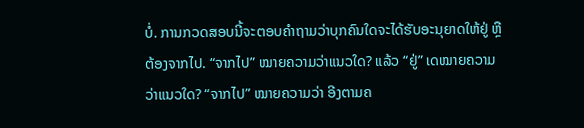ບໍ່. ການກວດສອບນີ້ຈະຕອບຄຳຖາມວ່າບຸກຄົນໃດຈະໄດ້ຮັບອະນຸຍາດໃຫ້ຢູ່ ຫຼື ຕ້ອງຈາກໄປ. “ຈາກໄປ” ໝາຍຄວາມວ່າແນວໃດ? ແລ້ວ “ຢູ່” ເດໝາຍຄວາມວ່າແນວໃດ? “ຈາກໄປ” ໝາຍຄວາມວ່າ ອີງຕາມຄ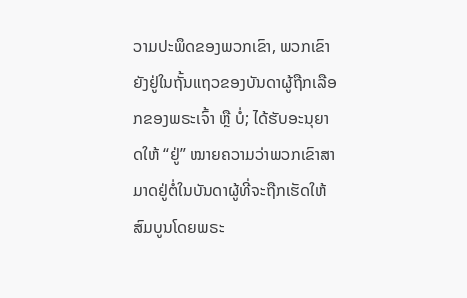ວາມປະພຶດຂອງພວກເຂົາ, ພວກເຂົາຍັງຢູ່ໃນຖັ້ນແຖວຂອງບັນດາຜູ້ຖືກເລືອກຂອງພຣະເຈົ້າ ຫຼື ບໍ່; ໄດ້ຮັບອະນຸຍາດໃຫ້ “ຢູ່” ໝາຍຄວາມວ່າພວກເຂົາສາມາດຢູ່ຕໍ່ໃນບັນດາຜູ້ທີ່ຈະຖືກເຮັດໃຫ້ສົມບູນໂດຍພຣະ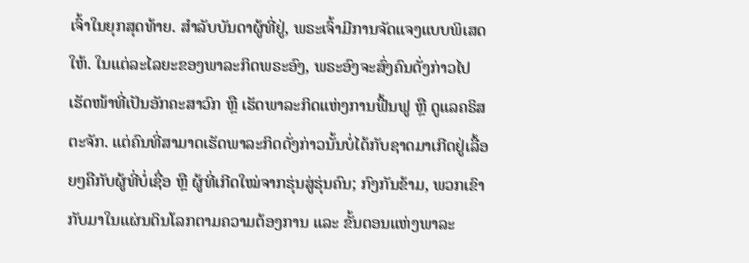ເຈົ້າໃນຍຸກສຸດທ້າຍ. ສຳລັບບັນດາຜູ້ທີ່ຢູ່, ພຣະເຈົ້າມີການຈັດແຈງແບບພິເສດໃຫ້. ໃນແຕ່ລະໄລຍະຂອງພາລະກິດພຣະອົງ, ພຣະອົງຈະສົ່ງຄົນດັ່ງກ່າວໄປເຮັດໜ້າທີ່ເປັນອັກຄະສາວົກ ຫຼື ເຮັດພາລະກິດແຫ່ງການຟື້ນຟູ ຫຼື ດູແລຄຣິສຕະຈັກ. ແຕ່ຄົນທີ່ສາມາດເຮັດພາລະກິດດັ່ງກ່າວນັ້ນບໍ່ໄດ້ກັບຊາດມາເກີດຢູ່ເລື້ອຍໆຄືກັບຜູ້ທີ່ບໍ່ເຊື່ອ ຫຼື ຜູ້ທີ່ເກີດໃໝ່ຈາກຮຸ່ນສູ່ຮຸ່ນຄົນ; ກົງກັນຂ້າມ, ພວກເຂົາກັບມາໃນແຜ່ນດິນໂລກຕາມຄວາມຕ້ອງການ ແລະ ຂັ້ນຕອນແຫ່ງພາລະ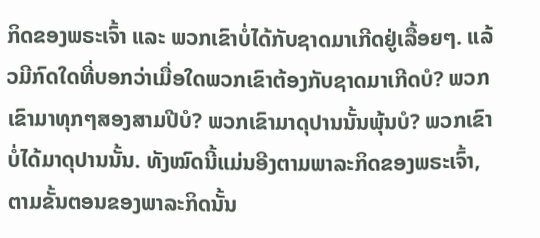ກິດຂອງພຣະເຈົ້າ ແລະ ພວກເຂົາບໍ່ໄດ້ກັບຊາດມາເກີດຢູ່ເລື້ອຍໆ. ແລ້ວມີກົດໃດທີ່ບອກວ່າເມື່ອໃດພວກເຂົາຕ້ອງກັບຊາດມາເກີດບໍ? ພວກເຂົາມາທຸກໆສອງສາມປີບໍ? ພວກເຂົາມາດຸປານນັ້ນພຸ້ນບໍ? ພວກເຂົາບໍ່ໄດ້ມາດຸປານນັ້ນ. ທັງໝົດນີ້ແມ່ນອີງຕາມພາລະກິດຂອງພຣະເຈົ້າ, ຕາມຂັ້ນຕອນຂອງພາລະກິດນັ້ນ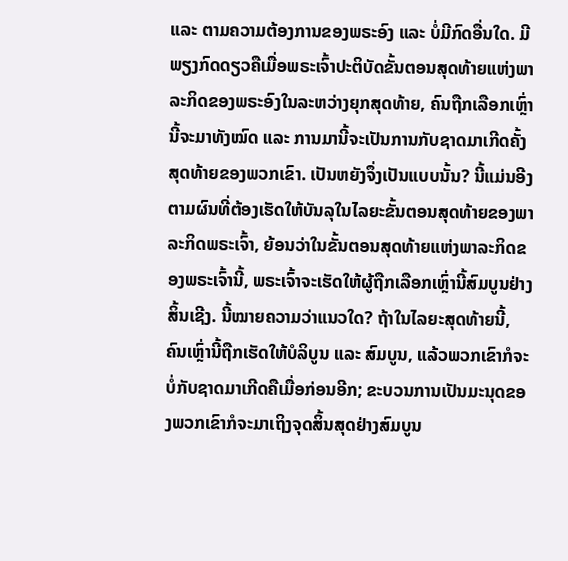ແລະ ຕາມຄວາມຕ້ອງການຂອງພຣະອົງ ແລະ ບໍ່ມີກົດອື່ນໃດ. ມີພຽງກົດດຽວຄືເມື່ອພຣະເຈົ້າປະຕິບັດຂັ້ນຕອນສຸດທ້າຍແຫ່ງພາລະກິດຂອງພຣະອົງໃນລະຫວ່າງຍຸກສຸດທ້າຍ, ຄົນຖືກເລືອກເຫຼົ່ານີ້ຈະມາທັງໝົດ ແລະ ການມານີ້ຈະເປັນການກັບຊາດມາເກີດຄັ້ງສຸດທ້າຍຂອງພວກເຂົາ. ເປັນຫຍັງຈຶ່ງເປັນແບບນັ້ນ? ນີ້ແມ່ນອີງຕາມຜົນທີ່ຕ້ອງເຮັດໃຫ້ບັນລຸໃນໄລຍະຂັ້ນຕອນສຸດທ້າຍຂອງພາລະກິດພຣະເຈົ້າ, ຍ້ອນວ່າໃນຂັ້ນຕອນສຸດທ້າຍແຫ່ງພາລະກິດຂອງພຣະເຈົ້ານີ້, ພຣະເຈົ້າຈະເຮັດໃຫ້ຜູ້ຖືກເລືອກເຫຼົ່ານີ້ສົມບູນຢ່າງສິ້ນເຊີງ. ນີ້ໝາຍຄວາມວ່າແນວໃດ? ຖ້າໃນໄລຍະສຸດທ້າຍນີ້, ຄົນເຫຼົ່ານີ້ຖືກເຮັດໃຫ້ບໍລິບູນ ແລະ ສົມບູນ, ແລ້ວພວກເຂົາກໍຈະບໍ່ກັບຊາດມາເກີດຄືເມື່ອກ່ອນອີກ; ຂະບວນການເປັນມະນຸດຂອງພວກເຂົາກໍຈະມາເຖິງຈຸດສິ້ນສຸດຢ່າງສົມບູນ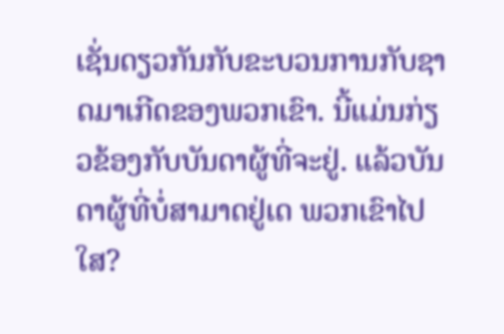ເຊັ່ນດຽວກັນກັບຂະບວນການກັບຊາດມາເກີດຂອງພວກເຂົາ. ນີ້ແມ່ນກ່ຽວຂ້ອງກັບບັນດາຜູ້ທີ່ຈະຢູ່. ແລ້ວບັນດາຜູ້ທີ່ບໍ່ສາມາດຢູ່ເດ ພວກເຂົາໄປໃສ?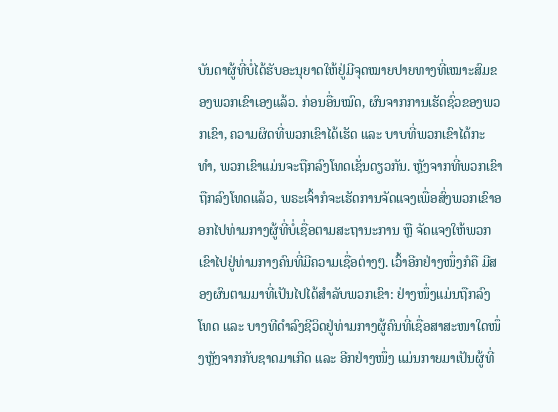ບັນດາຜູ້ທີ່ບໍ່ໄດ້ຮັບອະນຸຍາດໃຫ້ຢູ່ມີຈຸດໝາຍປາຍທາງທີ່ເໝາະສົມຂອງພວກເຂົາເອງແລ້ວ. ກ່ອນອື່ນໝົດ, ຜົນຈາກການເຮັດຊົ່ວຂອງພວກເຂົາ, ຄວາມຜິດທີ່ພວກເຂົາໄດ້ເຮັດ ແລະ ບາບທີ່ພວກເຂົາໄດ້ກະທໍາ, ພວກເຂົາແມ່ນຈະຖືກລົງໂທດເຊັ່ນດຽວກັນ. ຫຼັງຈາກທີ່ພວກເຂົາຖືກລົງໂທດແລ້ວ, ພຣະເຈົ້າກໍຈະເຮັດການຈັດແຈງເພື່ອສົ່ງພວກເຂົາອອກໄປທ່າມກາງຜູ້ທີ່ບໍ່ເຊື່ອຕາມສະຖານະການ ຫຼື ຈັດແຈງໃຫ້ພວກເຂົາໄປຢູ່ທ່າມກາງຄົນທີ່ມີຄວາມເຊື່ອຕ່າງໆ. ເວົ້າອີກຢ່າງໜຶ່ງກໍຄື ມີສອງຜົນຕາມມາທີ່ເປັນໄປໄດ້ສຳລັບພວກເຂົາ: ຢ່າງໜຶ່ງແມ່ນຖືກລົງໂທດ ແລະ ບາງທີດຳລົງຊີວິດຢູ່ທ່າມກາງຜູ້ຄົນທີ່ເຊື່ອສາສະໜາໃດໜຶ່ງຫຼັງຈາກກັບຊາດມາເກີດ ແລະ ອີກຢ່າງໜຶ່ງ ແມ່ນກາຍມາເປັນຜູ້ທີ່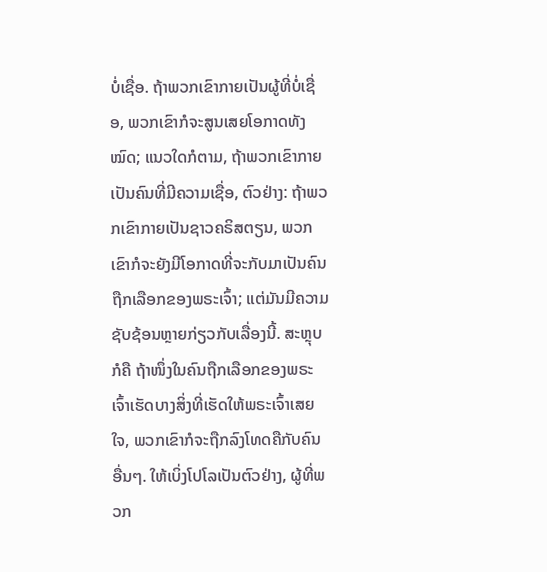ບໍ່ເຊື່ອ. ຖ້າພວກເຂົາກາຍເປັນຜູ້ທີ່ບໍ່ເຊື່ອ, ພວກເຂົາກໍຈະສູນເສຍໂອກາດທັງໝົດ; ແນວໃດກໍຕາມ, ຖ້າພວກເຂົາກາຍເປັນຄົນທີ່ມີຄວາມເຊື່ອ, ຕົວຢ່າງ: ຖ້າພວກເຂົາກາຍເປັນຊາວຄຣິສຕຽນ, ພວກເຂົາກໍຈະຍັງມີໂອກາດທີ່ຈະກັບມາເປັນຄົນຖືກເລືອກຂອງພຣະເຈົ້າ; ແຕ່ມັນມີຄວາມຊັບຊ້ອນຫຼາຍກ່ຽວກັບເລື່ອງນີ້. ສະຫຼຸບກໍຄື ຖ້າໜຶ່ງໃນຄົນຖືກເລືອກຂອງພຣະເຈົ້າເຮັດບາງສິ່ງທີ່ເຮັດໃຫ້ພຣະເຈົ້າເສຍໃຈ, ພວກເຂົາກໍຈະຖືກລົງໂທດຄືກັບຄົນອື່ນໆ. ໃຫ້ເບິ່ງໂປໂລເປັນຕົວຢ່າງ, ຜູ້ທີ່ພວກ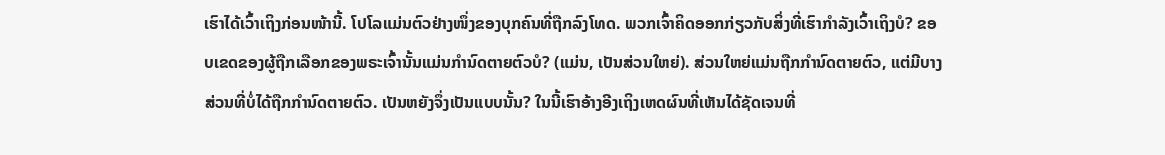ເຮົາໄດ້ເວົ້າເຖິງກ່ອນໜ້ານີ້. ໂປໂລແມ່ນຕົວຢ່າງໜຶ່ງຂອງບຸກຄົນທີ່ຖືກລົງໂທດ. ພວກເຈົ້າຄິດອອກກ່ຽວກັບສິ່ງທີ່ເຮົາກຳລັງເວົ້າເຖິງບໍ? ຂອບເຂດຂອງຜູ້ຖືກເລືອກຂອງພຣະເຈົ້ານັ້ນແມ່ນກຳນົດຕາຍຕົວບໍ? (ແມ່ນ, ເປັນສ່ວນໃຫຍ່). ສ່ວນໃຫຍ່ແມ່ນຖືກກຳນົດຕາຍຕົວ, ແຕ່ມີບາງສ່ວນທີ່ບໍ່ໄດ້ຖືກກຳນົດຕາຍຕົວ. ເປັນຫຍັງຈຶ່ງເປັນແບບນັ້ນ? ໃນນີ້ເຮົາອ້າງອີງເຖິງເຫດຜົນທີ່ເຫັນໄດ້ຊັດເຈນທີ່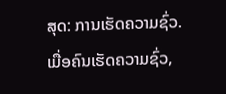ສຸດ: ການເຮັດຄວາມຊົ່ວ. ເມື່ອຄົນເຮັດຄວາມຊົ່ວ,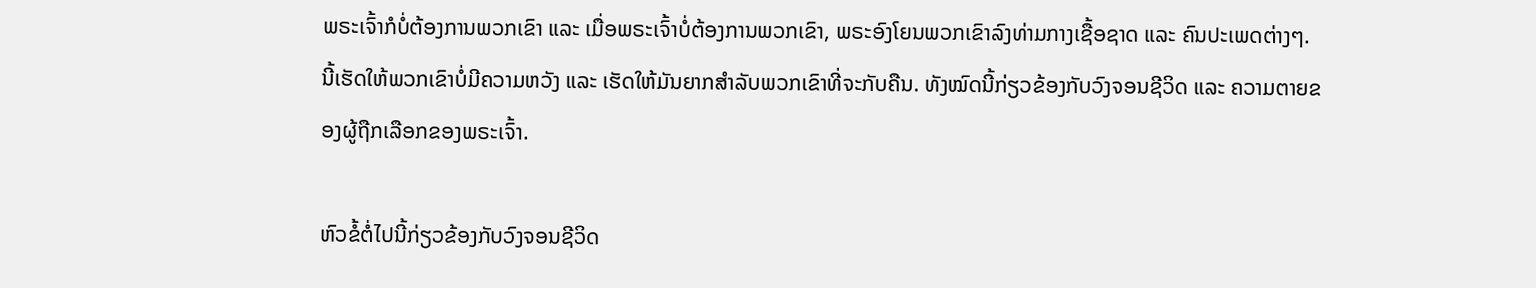ພຣະເຈົ້າກໍບໍ່ຕ້ອງການພວກເຂົາ ແລະ ເມື່ອພຣະເຈົ້າບໍ່ຕ້ອງການພວກເຂົາ, ພຣະອົງໂຍນພວກເຂົາລົງທ່າມກາງເຊື້ອຊາດ ແລະ ຄົນປະເພດຕ່າງໆ. ນີ້ເຮັດໃຫ້ພວກເຂົາບໍ່ມີຄວາມຫວັງ ແລະ ເຮັດໃຫ້ມັນຍາກສຳລັບພວກເຂົາທີ່ຈະກັບຄືນ. ທັງໝົດນີ້ກ່ຽວຂ້ອງກັບວົງຈອນຊີວິດ ແລະ ຄວາມຕາຍຂອງຜູ້ຖືກເລືອກຂອງພຣະເຈົ້າ.

ຫົວຂໍ້ຕໍ່ໄປນີ້ກ່ຽວຂ້ອງກັບວົງຈອນຊີວິດ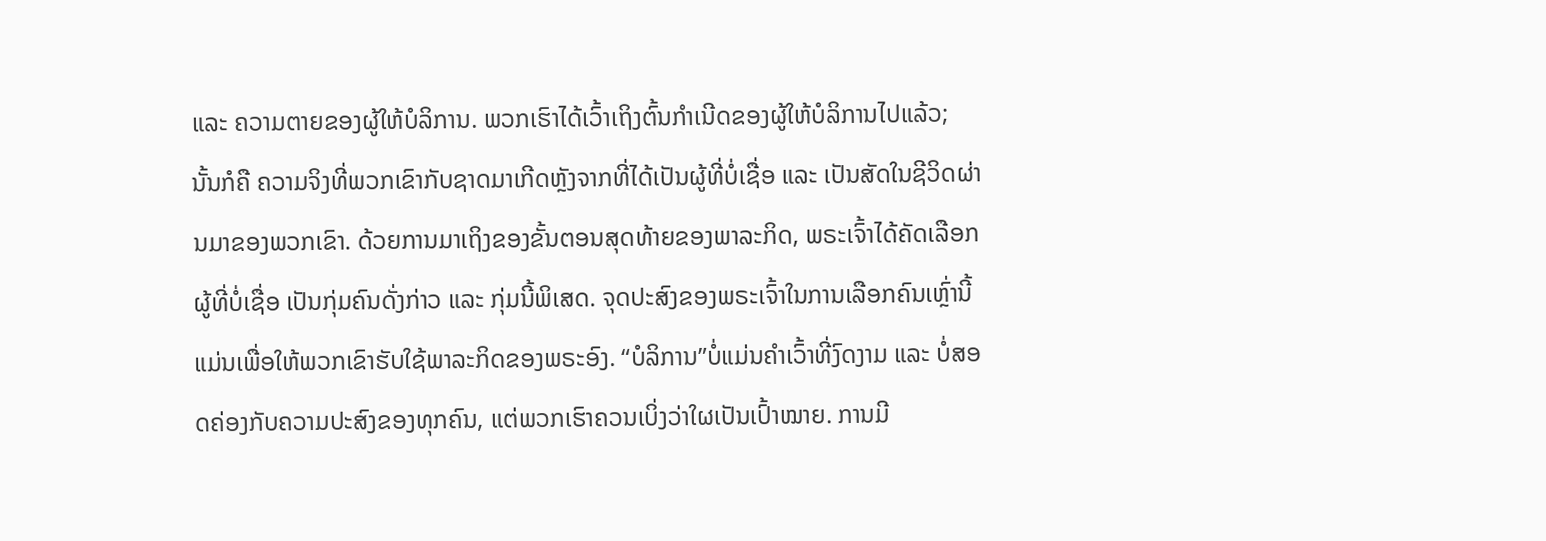ແລະ ຄວາມຕາຍຂອງຜູ້ໃຫ້ບໍລິການ. ພວກເຮົາໄດ້ເວົ້າເຖິງຕົ້ນກຳເນີດຂອງຜູ້ໃຫ້ບໍລິການໄປແລ້ວ; ນັ້ນກໍຄື ຄວາມຈິງທີ່ພວກເຂົາກັບຊາດມາເກີດຫຼັງຈາກທີ່ໄດ້ເປັນຜູ້ທີ່ບໍ່ເຊື່ອ ແລະ ເປັນສັດໃນຊີວິດຜ່ານມາຂອງພວກເຂົາ. ດ້ວຍການມາເຖິງຂອງຂັ້ນຕອນສຸດທ້າຍຂອງພາລະກິດ, ພຣະເຈົ້າໄດ້ຄັດເລືອກຜູ້ທີ່ບໍ່ເຊື່ອ ເປັນກຸ່ມຄົນດັ່ງກ່າວ ແລະ ກຸ່ມນີ້ພິເສດ. ຈຸດປະສົງຂອງພຣະເຈົ້າໃນການເລືອກຄົນເຫຼົ່ານີ້ແມ່ນເພື່ອໃຫ້ພວກເຂົາຮັບໃຊ້ພາລະກິດຂອງພຣະອົງ. “ບໍລິການ”ບໍ່ແມ່ນຄຳເວົ້າທີ່ງົດງາມ ແລະ ບໍ່ສອດຄ່ອງກັບຄວາມປະສົງຂອງທຸກຄົນ, ແຕ່ພວກເຮົາຄວນເບິ່ງວ່າໃຜເປັນເປົ້າໝາຍ. ການມີ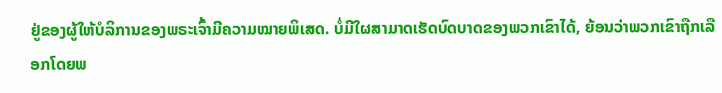ຢູ່ຂອງຜູ້ໃຫ້ບໍລິການຂອງພຣະເຈົ້າມີຄວາມໝາຍພິເສດ. ບໍ່ມີໃຜສາມາດເຮັດບົດບາດຂອງພວກເຂົາໄດ້, ຍ້ອນວ່າພວກເຂົາຖືກເລືອກໂດຍພ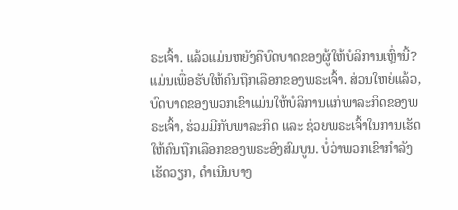ຣະເຈົ້າ. ແລ້ວແມ່ນຫຍັງຄືບົດບາດຂອງຜູ້ໃຫ້ບໍລິການເຫຼົ່ານີ້? ແມ່ນເພື່ອຮັບໃຫ້ຄົນຖືກເລືອກຂອງພຣະເຈົ້າ. ສ່ວນໃຫຍ່ແລ້ວ, ບົດບາດຂອງພວກເຂົາແມ່ນໃຫ້ບໍລິການແກ່ພາລະກິດຂອງພຣະເຈົ້າ, ຮ່ວມມີກັບພາລະກິດ ແລະ ຊ່ວຍພຣະເຈົ້າໃນການເຮັດໃຫ້ຄົນຖືກເລືອກຂອງພຣະອົງສົມບູນ. ບໍ່ວ່າພວກເຂົາກຳລັງເຮັດວຽກ, ດຳເນີນບາງ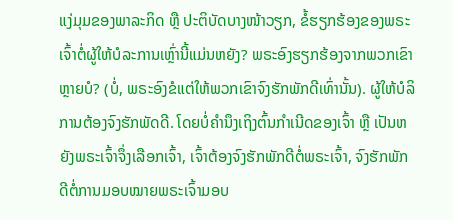ແງ່ມຸມຂອງພາລະກິດ ຫຼື ປະຕິບັດບາງໜ້າວຽກ, ຂໍ້ຮຽກຮ້ອງຂອງພຣະເຈົ້າຕໍ່ຜູ້ໃຫ້ບໍລະການເຫຼົ່ານີ້ແມ່ນຫຍັງ? ພຣະອົງຮຽກຮ້ອງຈາກພວກເຂົາຫຼາຍບໍ? (ບໍ່, ພຣະອົງຂໍແຕ່ໃຫ້ພວກເຂົາຈົງຮັກພັກດີເທົ່ານັ້ນ). ຜູ້ໃຫ້ບໍລິການຕ້ອງຈົງຮັກພັດດີ. ໂດຍບໍ່ຄຳນຶງເຖິງຕົ້ນກຳເນີດຂອງເຈົ້າ ຫຼື ເປັນຫຍັງພຣະເຈົ້າຈຶ່ງເລືອກເຈົ້າ, ເຈົ້າຕ້ອງຈົງຮັກພັກດີຕໍ່ພຣະເຈົ້າ, ຈົງຮັກພັກດີຕໍ່ການມອບໝາຍພຣະເຈົ້າມອບ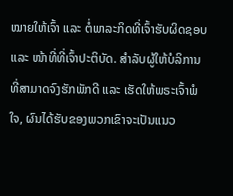ໝາຍໃຫ້ເຈົ້າ ແລະ ຕໍ່ພາລະກິດທີ່ເຈົ້າຮັບຜິດຊອບ ແລະ ໜ້າທີ່ທີ່ເຈົ້າປະຕິບັດ. ສຳລັບຜູ້ໃຫ້ບໍລິການທີ່ສາມາດຈົງຮັກພັກດີ ແລະ ເຮັດໃຫ້ພຣະເຈົ້າພໍໃຈ, ຜົນໄດ້ຮັບຂອງພວກເຂົາຈະເປັນແນວ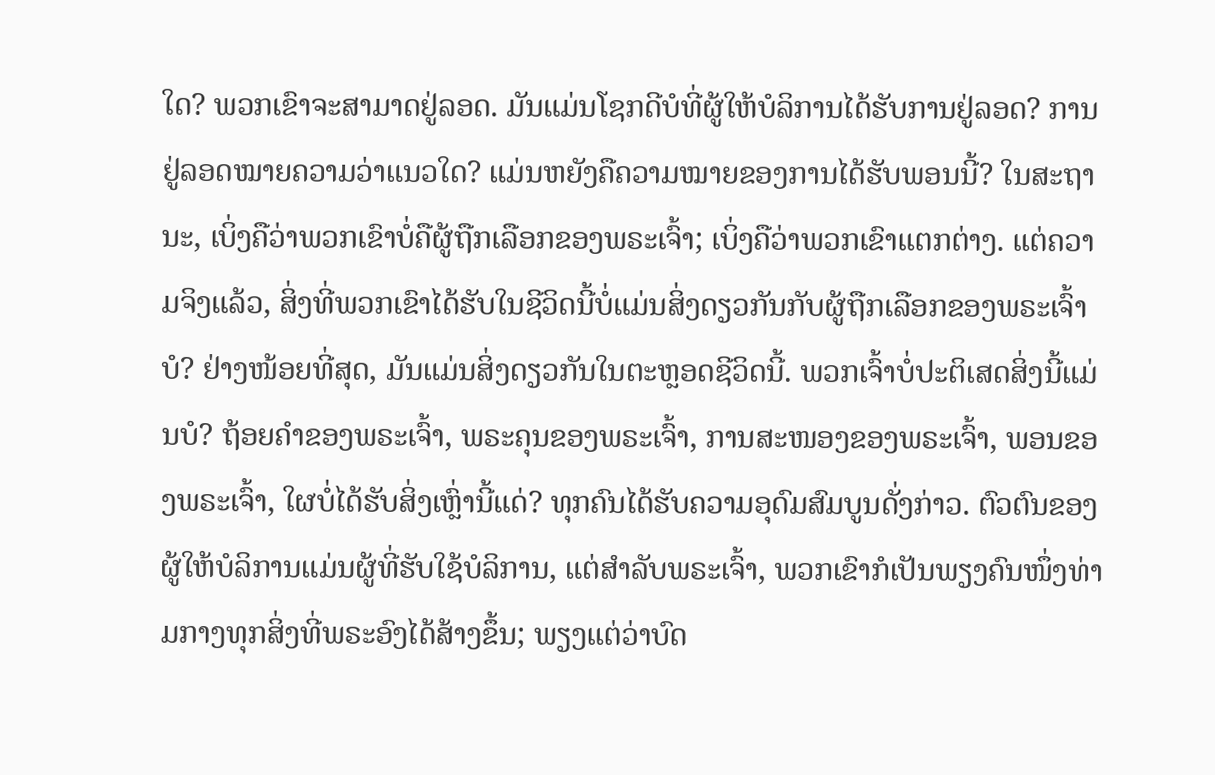ໃດ? ພວກເຂົາຈະສາມາດຢູ່ລອດ. ມັນແມ່ນໂຊກດີບໍທີ່ຜູ້ໃຫ້ບໍລິການໄດ້ຮັບການຢູ່ລອດ? ການຢູ່ລອດໝາຍຄວາມວ່າແນວໃດ? ແມ່ນຫຍັງຄືຄວາມໝາຍຂອງການໄດ້ຮັບພອນນີ້? ໃນສະຖານະ, ເບິ່ງຄືວ່າພວກເຂົາບໍ່ຄືຜູ້ຖືກເລືອກຂອງພຣະເຈົ້າ; ເບິ່ງຄືວ່າພວກເຂົາແຕກຕ່າງ. ແຕ່ຄວາມຈິງແລ້ວ, ສິ່ງທີ່ພວກເຂົາໄດ້ຮັບໃນຊີວິດນີ້ບໍ່ແມ່ນສິ່ງດຽວກັນກັບຜູ້ຖືກເລືອກຂອງພຣະເຈົ້າບໍ? ຢ່າງໜ້ອຍທີ່ສຸດ, ມັນແມ່ນສິ່ງດຽວກັນໃນຕະຫຼອດຊີວິດນີ້. ພວກເຈົ້າບໍ່ປະຕິເສດສິ່ງນີ້ແມ່ນບໍ? ຖ້ອຍຄຳຂອງພຣະເຈົ້າ, ພຣະຄຸນຂອງພຣະເຈົ້າ, ການສະໜອງຂອງພຣະເຈົ້າ, ພອນຂອງພຣະເຈົ້າ, ໃຜບໍ່ໄດ້ຮັບສິ່ງເຫຼົ່ານີ້ແດ່? ທຸກຄົນໄດ້ຮັບຄວາມອຸດົມສົມບູນດັ່ງກ່າວ. ຕົວຕົນຂອງຜູ້ໃຫ້ບໍລິການແມ່ນຜູ້ທີ່ຮັບໃຊ້ບໍລິການ, ແຕ່ສຳລັບພຣະເຈົ້າ, ພວກເຂົາກໍເປັນພຽງຄົນໜຶ່ງທ່າມກາງທຸກສິ່ງທີ່ພຣະອົງໄດ້ສ້າງຂຶ້ນ; ພຽງແຕ່ວ່າບົດ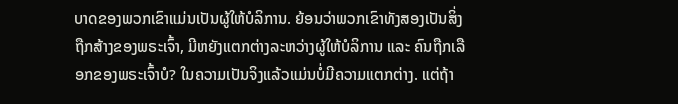ບາດຂອງພວກເຂົາແມ່ນເປັນຜູ້ໃຫ້ບໍລິການ. ຍ້ອນວ່າພວກເຂົາທັງສອງເປັນສິ່ງຖືກສ້າງຂອງພຣະເຈົ້າ, ມີຫຍັງແຕກຕ່າງລະຫວ່າງຜູ້ໃຫ້ບໍລິການ ແລະ ຄົນຖືກເລືອກຂອງພຣະເຈົ້າບໍ? ໃນຄວາມເປັນຈິງແລ້ວແມ່ນບໍ່ມີຄວາມແຕກຕ່າງ. ແຕ່ຖ້າ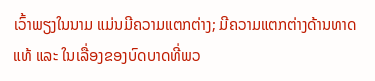ເວົ້າພຽງໃນນາມ ແມ່ນມີຄວາມແຕກຕ່າງ; ມີຄວາມແຕກຕ່າງດ້ານທາດແທ້ ແລະ ໃນເລື່ອງຂອງບົດບາດທີ່ພວ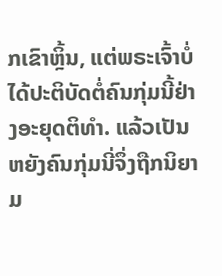ກເຂົາຫຼິ້ນ, ແຕ່ພຣະເຈົ້າບໍ່ໄດ້ປະຕິບັດຕໍ່ຄົນກຸ່ມນີ້ຢ່າງອະຍຸດຕິທຳ. ແລ້ວເປັນຫຍັງຄົນກຸ່ມນີ່ຈຶ່ງຖືກນິຍາມ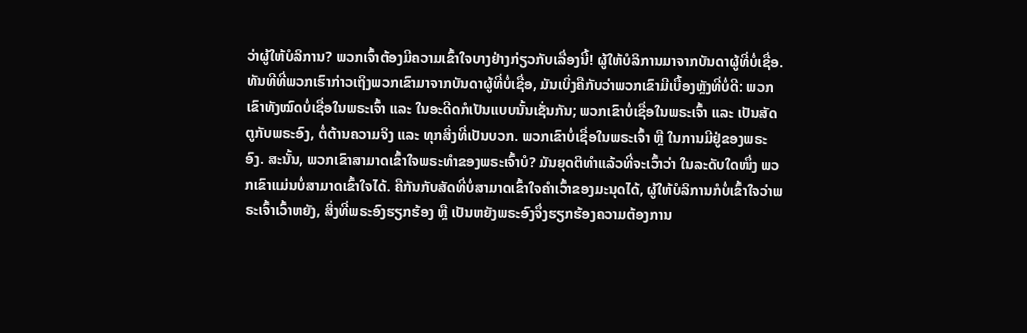ວ່າຜູ້ໃຫ້ບໍລິການ? ພວກເຈົ້າຕ້ອງມີຄວາມເຂົ້າໃຈບາງຢ່າງກ່ຽວກັບເລື່ອງນີ້! ຜູ້ໃຫ້ບໍລິການມາຈາກບັນດາຜູ້ທີ່ບໍ່ເຊື່ອ. ທັນທີທີ່ພວກເຮົາກ່າວເຖິງພວກເຂົາມາຈາກບັນດາຜູ້ທີ່ບໍ່ເຊື່ອ, ມັນເບິ່ງຄືກັບວ່າພວກເຂົາມີເບື້ອງຫຼັງທີ່ບໍ່ດີ: ພວກເຂົາທັງໝົດບໍ່ເຊື່ອໃນພຣະເຈົ້າ ແລະ ໃນອະດີດກໍເປັນແບບນັ້ນເຊັ່ນກັນ; ພວກເຂົາບໍ່ເຊື່ອໃນພຣະເຈົ້າ ແລະ ເປັນສັດຕູກັບພຣະອົງ, ຕໍ່ຕ້ານຄວາມຈິງ ແລະ ທຸກສິ່ງທີ່ເປັນບວກ. ພວກເຂົາບໍ່ເຊື່ອໃນພຣະເຈົ້າ ຫຼື ໃນການມີຢູ່ຂອງພຣະອົງ. ສະນັ້ນ, ພວກເຂົາສາມາດເຂົ້າໃຈພຣະທຳຂອງພຣະເຈົ້າບໍ? ມັນຍຸດຕິທຳແລ້ວທີ່ຈະເວົ້າວ່າ ໃນລະດັບໃດໜຶ່ງ ພວກເຂົາແມ່ນບໍ່ສາມາດເຂົ້າໃຈໄດ້. ຄືກັນກັບສັດທີ່ບໍ່ສາມາດເຂົ້າໃຈຄຳເວົ້າຂອງມະນຸດໄດ້, ຜູ້ໃຫ້ບໍລິການກໍບໍ່ເຂົ້າໃຈວ່າພຣະເຈົ້າເວົ້າຫຍັງ, ສິ່ງທີ່ພຣະອົງຮຽກຮ້ອງ ຫຼື ເປັນຫຍັງພຣະອົງຈຶ່ງຮຽກຮ້ອງຄວາມຕ້ອງການ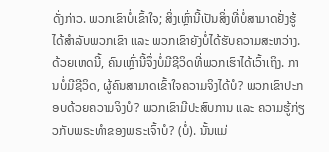ດັ່ງກ່າວ. ພວກເຂົາບໍ່ເຂົ້າໃຈ; ສິ່ງເຫຼົ່ານີ້ເປັນສິ່ງທີ່ບໍ່ສາມາດຢັ່ງຮູ້ໄດ້ສຳລັບພວກເຂົາ ແລະ ພວກເຂົາຍັງບໍ່ໄດ້ຮັບຄວາມສະຫວ່າງ. ດ້ວຍເຫດນີ້, ຄົນເຫຼົ່ານີ້ຈຶ່ງບໍ່ມີຊີວິດທີ່ພວກເຮົາໄດ້ເວົ້າເຖິງ. ການບໍ່ມີຊີວິດ, ຜູ້ຄົນສາມາດເຂົ້າໃຈຄວາມຈິງໄດ້ບໍ? ພວກເຂົາປະກອບດ້ວຍຄວາມຈິງບໍ? ພວກເຂົາມີປະສົບການ ແລະ ຄວາມຮູ້ກ່ຽວກັບພຣະທຳຂອງພຣະເຈົ້າບໍ? (ບໍ່). ນັ້ນແມ່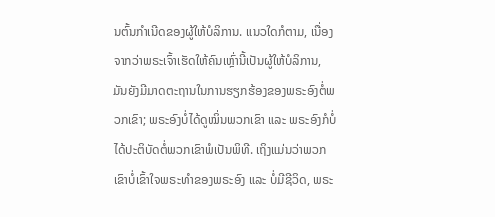ນຕົ້ນກຳເນີດຂອງຜູ້ໃຫ້ບໍລິການ. ແນວໃດກໍຕາມ, ເນື່ອງຈາກວ່າພຣະເຈົ້າເຮັດໃຫ້ຄົນເຫຼົ່ານີ້ເປັນຜູ້ໃຫ້ບໍລິການ, ມັນຍັງມີມາດຕະຖານໃນການຮຽກຮ້ອງຂອງພຣະອົງຕໍ່ພວກເຂົາ; ພຣະອົງບໍ່ໄດ້ດູໝິ່ນພວກເຂົາ ແລະ ພຣະອົງກໍບໍ່ໄດ້ປະຕິບັດຕໍ່ພວກເຂົາພໍເປັນພິທີ. ເຖິງແມ່ນວ່າພວກເຂົາບໍ່ເຂົ້າໃຈພຣະທຳຂອງພຣະອົງ ແລະ ບໍ່ມີຊີວິດ, ພຣະ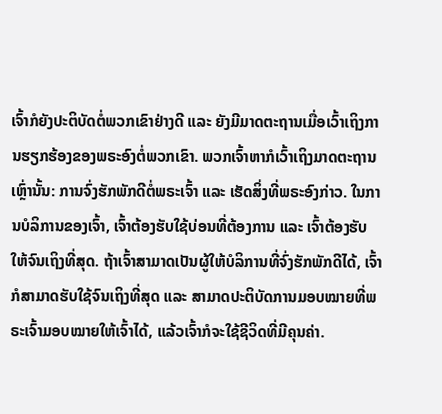ເຈົ້າກໍຍັງປະຕິບັດຕໍ່ພວກເຂົາຢ່າງດີ ແລະ ຍັງມີມາດຕະຖານເມື່ອເວົ້າເຖິງການຮຽກຮ້ອງຂອງພຣະອົງຕໍ່ພວກເຂົາ. ພວກເຈົ້າຫາກໍເວົ້າເຖິງມາດຕະຖານເຫຼົ່ານັ້ນ: ການຈົ່ງຮັກພັກດີຕໍ່ພຣະເຈົ້າ ແລະ ເຮັດສິ່ງທີ່ພຣະອົງກ່າວ. ໃນການບໍລິການຂອງເຈົ້າ, ເຈົ້າຕ້ອງຮັບໃຊ້ບ່ອນທີ່ຕ້ອງການ ແລະ ເຈົ້າຕ້ອງຮັບໃຫ້ຈົນເຖິງທີ່ສຸດ. ຖ້າເຈົ້າສາມາດເປັນຜູ້ໃຫ້ບໍລິການທີ່ຈົ່ງຮັກພັກດີໄດ້, ເຈົ້າກໍສາມາດຮັບໃຊ້ຈົນເຖິງທີ່ສຸດ ແລະ ສາມາດປະຕິບັດການມອບໝາຍທີ່ພຣະເຈົ້າມອບໝາຍໃຫ້ເຈົ້າໄດ້, ແລ້ວເຈົ້າກໍຈະໃຊ້ຊີວິດທີ່ມີຄຸນຄ່າ.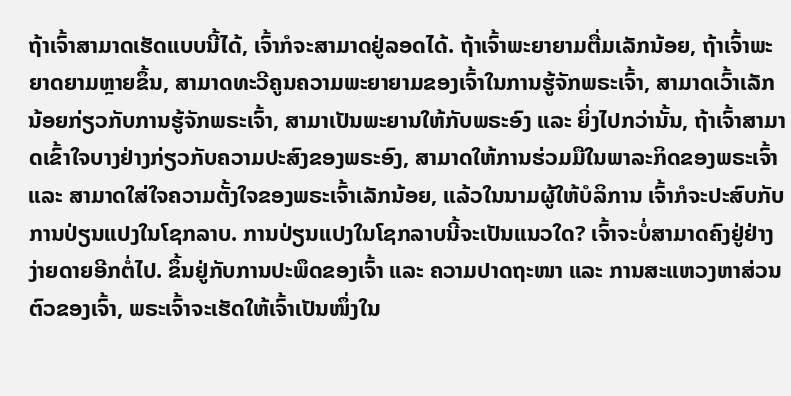ຖ້າເຈົ້າສາມາດເຮັດແບບນີ້ໄດ້, ເຈົ້າກໍຈະສາມາດຢູ່ລອດໄດ້. ຖ້າເຈົ້າພະຍາຍາມຕື່ມເລັກນ້ອຍ, ຖ້າເຈົ້າພະຍາດຍາມຫຼາຍຂຶ້ນ, ສາມາດທະວີຄູນຄວາມພະຍາຍາມຂອງເຈົ້າໃນການຮູ້ຈັກພຣະເຈົ້າ, ສາມາດເວົ້າເລັກນ້ອຍກ່ຽວກັບການຮູ້ຈັກພຣະເຈົ້າ, ສາມາເປັນພະຍານໃຫ້ກັບພຣະອົງ ແລະ ຍິ່ງໄປກວ່ານັ້ນ, ຖ້າເຈົ້າສາມາດເຂົ້າໃຈບາງຢ່າງກ່ຽວກັບຄວາມປະສົງຂອງພຣະອົງ, ສາມາດໃຫ້ການຮ່ວມມືໃນພາລະກິດຂອງພຣະເຈົ້າ ແລະ ສາມາດໃສ່ໃຈຄວາມຕັ້ງໃຈຂອງພຣະເຈົ້າເລັກນ້ອຍ, ແລ້ວໃນນາມຜູ້ໃຫ້ບໍລິການ ເຈົ້າກໍຈະປະສົບກັບການປ່ຽນແປງໃນໂຊກລາບ. ການປ່ຽນແປງໃນໂຊກລາບນີ້ຈະເປັນແນວໃດ? ເຈົ້າຈະບໍ່ສາມາດຄົງຢູ່ຢ່າງງ່າຍດາຍອີກຕໍ່ໄປ. ຂຶ້ນຢູ່ກັບການປະພຶດຂອງເຈົ້າ ແລະ ຄວາມປາດຖະໜາ ແລະ ການສະແຫວງຫາສ່ວນຕົວຂອງເຈົ້າ, ພຣະເຈົ້າຈະເຮັດໃຫ້ເຈົ້າເປັນໜຶ່ງໃນ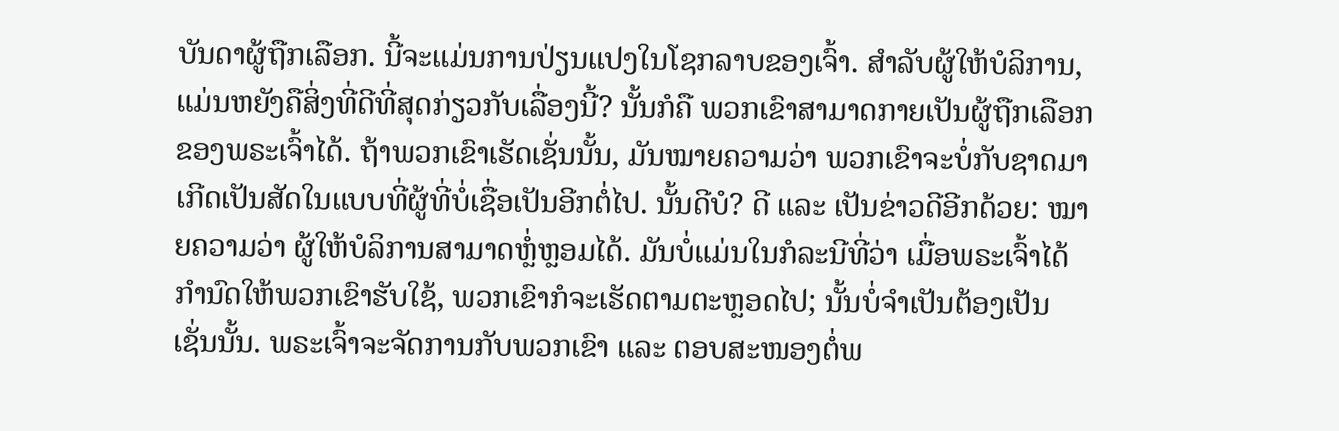ບັນດາຜູ້ຖືກເລືອກ. ນີ້ຈະແມ່ນການປ່ຽນແປງໃນໂຊກລາບຂອງເຈົ້າ. ສຳລັບຜູ້ໃຫ້ບໍລິການ, ແມ່ນຫຍັງຄືສິ່ງທີ່ດີທີ່ສຸດກ່ຽວກັບເລື່ອງນີ້? ນັ້ນກໍຄື ພວກເຂົາສາມາດກາຍເປັນຜູ້ຖືກເລືອກຂອງພຣະເຈົ້າໄດ້. ຖ້າພວກເຂົາເຮັດເຊັ່ນນັ້ນ, ມັນໝາຍຄວາມວ່າ ພວກເຂົາຈະບໍ່ກັບຊາດມາເກີດເປັນສັດໃນແບບທີ່ຜູ້ທີ່ບໍ່ເຊື່ອເປັນອີກຕໍ່ໄປ. ນັ້ນດີບໍ? ດີ ແລະ ເປັນຂ່າວດີອີກດ້ວຍ: ໝາຍຄວາມວ່າ ຜູ້ໃຫ້ບໍລິການສາມາດຫຼໍ່ຫຼອມໄດ້. ມັນບໍ່ແມ່ນໃນກໍລະນີທີ່ວ່າ ເມື່ອພຣະເຈົ້າໄດ້ກຳນົດໃຫ້ພວກເຂົາຮັບໃຊ້, ພວກເຂົາກໍຈະເຮັດຕາມຕະຫຼອດໄປ; ນັ້ນບໍ່ຈຳເປັນຕ້ອງເປັນເຊັ່ນນັ້ນ. ພຣະເຈົ້າຈະຈັດການກັບພວກເຂົາ ແລະ ຕອບສະໜອງຕໍ່ພ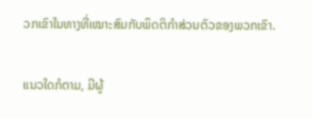ວກເຂົາໃນທາງທີ່ເໝາະສົມກັບພຶດຕິກຳສ່ວນຕົວຂອງພວກເຂົາ.

ແນວໃດກໍຕາມ, ມີຜູ້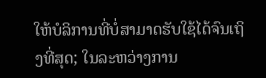ໃຫ້ບໍລິການທີ່ບໍ່ສາມາດຮັບໃຊ້ໄດ້ຈົນເຖິງທີ່ສຸດ; ໃນລະຫວ່າງການ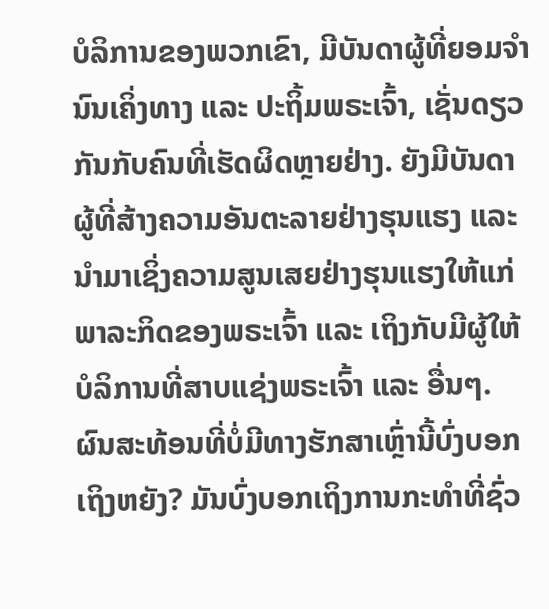ບໍລິການຂອງພວກເຂົາ, ມີບັນດາຜູ້ທີ່ຍອມຈໍານົນເຄິ່ງທາງ ແລະ ປະຖິ້ມພຣະເຈົ້າ, ເຊັ່ນດຽວກັນກັບຄົນທີ່ເຮັດຜິດຫຼາຍຢ່າງ. ຍັງມີບັນດາຜູ້ທີ່ສ້າງຄວາມອັນຕະລາຍຢ່າງຮຸນແຮງ ແລະ ນຳມາເຊິ່ງຄວາມສູນເສຍຢ່າງຮຸນແຮງໃຫ້ແກ່ພາລະກິດຂອງພຣະເຈົ້າ ແລະ ເຖິງກັບມີຜູ້ໃຫ້ບໍລິການທີ່ສາບແຊ່ງພຣະເຈົ້າ ແລະ ອື່ນໆ. ຜົນສະທ້ອນທີ່ບໍ່ມີທາງຮັກສາເຫຼົ່ານີ້ບົ່ງບອກເຖິງຫຍັງ? ມັນບົ່ງບອກເຖິງການກະທຳທີ່ຊົ່ວ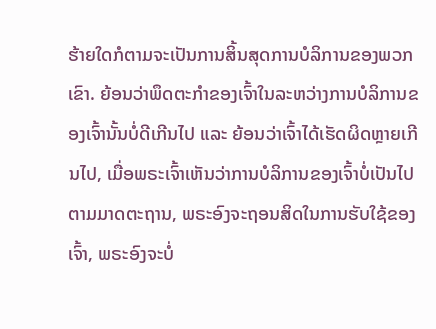ຮ້າຍໃດກໍຕາມຈະເປັນການສິ້ນສຸດການບໍລິການຂອງພວກເຂົາ. ຍ້ອນວ່າພຶດຕະກຳຂອງເຈົ້າໃນລະຫວ່າງການບໍລິການຂອງເຈົ້ານັ້ນບໍ່ດີເກີນໄປ ແລະ ຍ້ອນວ່າເຈົ້າໄດ້ເຮັດຜິດຫຼາຍເກີນໄປ, ເມື່ອພຣະເຈົ້າເຫັນວ່າການບໍລິການຂອງເຈົ້າບໍ່ເປັນໄປຕາມມາດຕະຖານ, ພຣະອົງຈະຖອນສິດໃນການຮັບໃຊ້ຂອງເຈົ້າ, ພຣະອົງຈະບໍ່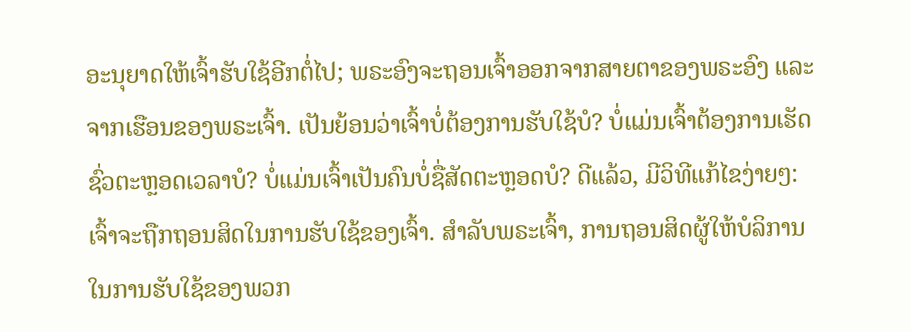ອະນຸຍາດໃຫ້ເຈົ້າຮັບໃຊ້ອີກຕໍ່ໄປ; ພຣະອົງຈະຖອນເຈົ້າອອກຈາກສາຍຕາຂອງພຣະອົງ ແລະ ຈາກເຮືອນຂອງພຣະເຈົ້າ. ເປັນຍ້ອນວ່າເຈົ້າບໍ່ຕ້ອງການຮັບໃຊ້ບໍ? ບໍ່ແມ່ນເຈົ້າຕ້ອງການເຮັດຊົ່ວຕະຫຼອດເວລາບໍ? ບໍ່ແມ່ນເຈົ້າເປັນຄົນບໍ່ຊື່ສັດຕະຫຼອດບໍ? ດີແລ້ວ, ມີວິທີແກ້ໄຂງ່າຍໆ: ເຈົ້າຈະຖືກຖອນສິດໃນການຮັບໃຊ້ຂອງເຈົ້າ. ສຳລັບພຣະເຈົ້າ, ການຖອນສິດຜູ້ໃຫ້ບໍລິການໃນການຮັບໃຊ້ຂອງພວກ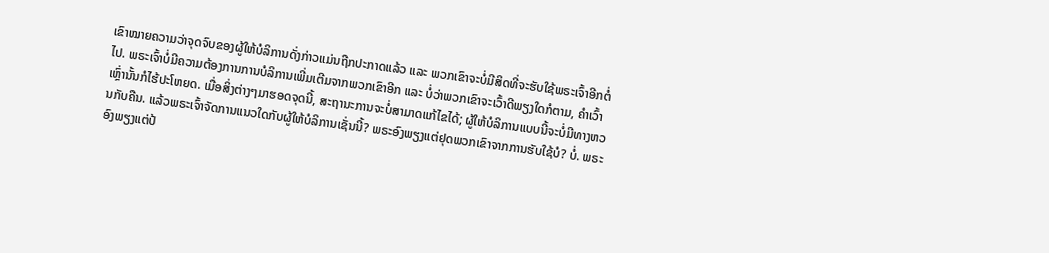ເຂົາໝາຍຄວາມວ່າຈຸດຈົບຂອງຜູ້ໃຫ້ບໍລິການດັ່ງກ່າວແມ່ນຖືກປະກາດແລ້ວ ແລະ ພວກເຂົາຈະບໍ່ມີສິດທີ່ຈະຮັບໃຊ້ພຣະເຈົ້າອີກຕໍ່ໄປ. ພຣະເຈົ້າບໍ່ມີຄວາມຕ້ອງການການບໍລິການເພີ່ມເຕີມຈາກພວກເຂົາອີກ ແລະ ບໍ່ວ່າພວກເຂົາຈະເວົ້າດີພຽງໃດກໍຕາມ, ຄຳເວົ້າເຫຼົ່ານັ້ນກໍໄຮ້ປະໂຫຍດ. ເມື່ອສິ່ງຕ່າງໆມາຮອດຈຸດນີ້, ສະຖານະການຈະບໍ່ສາມາດແກ້ໄຂໄດ້; ຜູ້ໃຫ້ບໍລິການແບບນີ້ຈະບໍ່ມີທາງຫວນກັບຄືນ. ແລ້ວພຣະເຈົ້າຈັດການແນວໃດກັບຜູ້ໃຫ້ບໍລິການເຊັ່ນນີ້? ພຣະອົງພຽງແຕ່ຢຸດພວກເຂົາຈາກການຮັບໃຊ້ບໍ? ບໍ່. ພຣະອົງພຽງແຕ່ປ້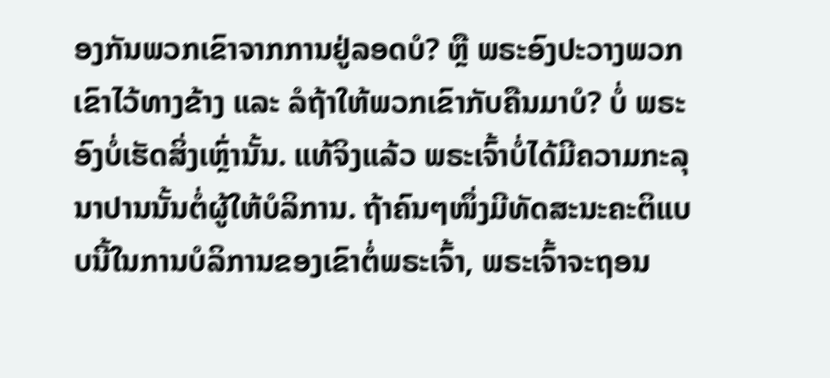ອງກັນພວກເຂົາຈາກການຢູ່ລອດບໍ? ຫຼື ພຣະອົງປະວາງພວກເຂົາໄວ້ທາງຂ້າງ ແລະ ລໍຖ້າໃຫ້ພວກເຂົາກັບຄືນມາບໍ? ບໍ່ ພຣະອົງບໍ່ເຮັດສິ່ງເຫຼົ່ານັ້ນ. ແທ້ຈິງແລ້ວ ພຣະເຈົ້າບໍ່ໄດ້ມີຄວາມກະລຸນາປານນັ້ນຕໍ່ຜູ້ໃຫ້ບໍລິການ. ຖ້າຄົນໆໜຶ່ງມີທັດສະນະຄະຕິແບບນີ້ໃນການບໍລິການຂອງເຂົາຕໍ່ພຣະເຈົ້າ, ພຣະເຈົ້າຈະຖອນ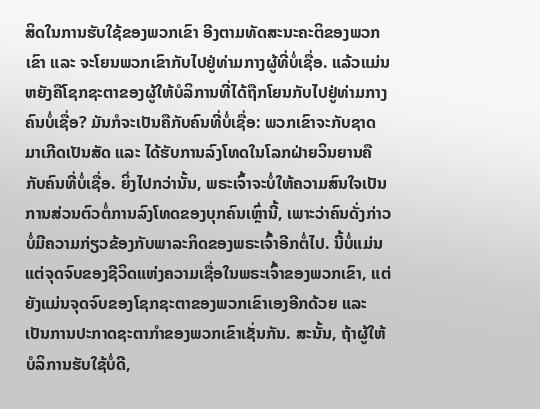ສິດໃນການຮັບໃຊ້ຂອງພວກເຂົາ ອີງຕາມທັດສະນະຄະຕິຂອງພວກເຂົາ ແລະ ຈະໂຍນພວກເຂົາກັບໄປຢູ່ທ່າມກາງຜູ້ທີ່ບໍ່ເຊື່ອ. ແລ້ວແມ່ນຫຍັງຄືໂຊກຊະຕາຂອງຜູ້ໃຫ້ບໍລິການທີ່ໄດ້ຖືກໂຍນກັບໄປຢູ່ທ່າມກາງຄົນບໍ່ເຊື່ອ? ມັນກໍຈະເປັນຄືກັບຄົນທີ່ບໍ່ເຊື່ອ: ພວກເຂົາຈະກັບຊາດມາເກີດເປັນສັດ ແລະ ໄດ້ຮັບການລົງໂທດໃນໂລກຝ່າຍວິນຍານຄືກັບຄົນທີ່ບໍ່ເຊື່ອ. ຍິ່ງໄປກວ່ານັ້ນ, ພຣະເຈົ້າຈະບໍ່ໃຫ້ຄວາມສົນໃຈເປັນການສ່ວນຕົວຕໍ່ການລົງໂທດຂອງບຸກຄົນເຫຼົ່ານີ້, ເພາະວ່າຄົນດັ່ງກ່າວບໍ່ມີຄວາມກ່ຽວຂ້ອງກັບພາລະກິດຂອງພຣະເຈົ້າອີກຕໍ່ໄປ. ນີ້ບໍ່ແມ່ນແຕ່ຈຸດຈົບຂອງຊີວິດແຫ່ງຄວາມເຊື່ອໃນພຣະເຈົ້າຂອງພວກເຂົາ, ແຕ່ຍັງແມ່ນຈຸດຈົບຂອງໂຊກຊະຕາຂອງພວກເຂົາເອງອີກດ້ວຍ ແລະ ເປັນການປະກາດຊະຕາກຳຂອງພວກເຂົາເຊັ່ນກັນ. ສະນັ້ນ, ຖ້າຜູ້ໃຫ້ບໍລິການຮັບໃຊ້ບໍ່ດີ,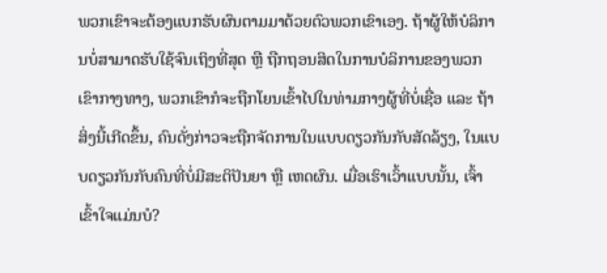ພວກເຂົາຈະຕ້ອງແບກຮັບຜົນຕາມມາດ້ວຍຕົວພວກເຂົາເອງ. ຖ້າຜູ້ໃຫ້ບໍລິການບໍ່ສາມາດຮັບໃຊ້ຈົນເຖິງທີ່ສຸດ ຫຼື ຖືກຖອນສິດໃນການບໍລິການຂອງພວກເຂົາກາງທາງ, ພວກເຂົາກໍຈະຖືກໂຍນເຂົ້າໄປໃນທ່າມກາງຜູ້ທີ່ບໍ່ເຊື່ອ ແລະ ຖ້າສິ່ງນີ້ເກີດຂຶ້ນ, ຄົນດັ່ງກ່າວຈະຖືກຈັດການໃນແບບດຽວກັນກັບສັດລ້ຽງ, ໃນແບບດຽວກັນກັບຄົນທີ່ບໍ່ມີສະຕິປັນຍາ ຫຼື ເຫດຜົນ. ເມື່ອເຮົາເວົ້າແບບນັ້ນ, ເຈົ້າເຂົ້າໃຈແມ່ນບໍ?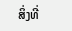ສິ່ງທີ່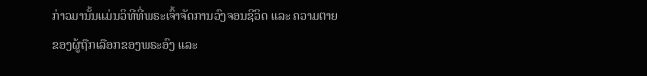ກ່າວມານັ້ນແມ່ນວິທີທີ່ພຣະເຈົ້າຈັດການວົງຈອນຊີວິດ ແລະ ຄວາມຕາຍຂອງຜູ້ຖືກເລືອກຂອງພຣະອົງ ແລະ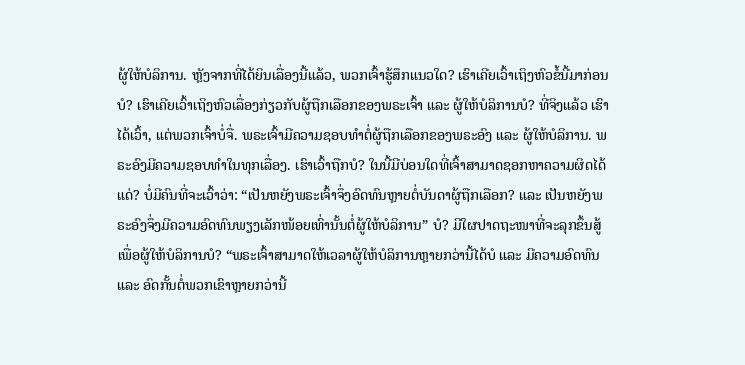ຜູ້ໃຫ້ບໍລິການ. ຫຼັງຈາກທີ່ໄດ້ຍິນເລື່ອງນີ້ແລ້ວ, ພວກເຈົ້າຮູ້ສຶກແນວໃດ? ເຮົາເຄີຍເວົ້າເຖິງຫົວຂໍ້ນີ້ມາກ່ອນບໍ? ເຮົາເຄີຍເວົ້າເຖິງຫົວເລື່ອງກ່ຽວກັບຜູ້ຖືກເລືອກຂອງພຣະເຈົ້າ ແລະ ຜູ້ໃຫ້ບໍລິການບໍ? ທີ່ຈິງແລ້ວ ເຮົາໄດ້ເວົ້າ, ແຕ່ພວກເຈົ້າບໍ່ຈື່. ພຣະເຈົ້າມີຄວາມຊອບທຳຕໍ່ຜູ້ຖືກເລືອກຂອງພຣະອົງ ແລະ ຜູ້ໃຫ້ບໍລິການ. ພຣະອົງມີຄວາມຊອບທຳໃນທຸກເລື່ອງ. ເຮົາເວົ້າຖືກບໍ? ໃນນີ້ມີບ່ອນໃດທີ່ເຈົ້າສາມາດຊອກຫາຄວາມຜິດໄດ້ແດ່? ບໍ່ມີຄົນທີ່ຈະເວົ້າວ່າ: “ເປັນຫຍັງພຣະເຈົ້າຈຶ່ງອົດທົນຫຼາຍຕໍ່ບັນດາຜູ້ຖືກເລືອກ? ແລະ ເປັນຫຍັງພຣະອົງຈຶ່ງມີຄວາມອົດທົນພຽງເລັກໜ້ອຍເທົ່ານັ້ນຕໍ່ຜູ້ໃຫ້ບໍລິການ” ບໍ? ມີໃຜປາດຖະໜາທີ່ຈະລຸກຂຶ້ນສູ້ເພື່ອຜູ້ໃຫ້ບໍລິການບໍ? “ພຣະເຈົ້າສາມາດໃຫ້ເວລາຜູ້ໃຫ້ບໍລິການຫຼາຍກວ່ານີ້ໄດ້ບໍ ແລະ ມີຄວາມອົດທົນ ແລະ ອົດກັ້ນຕໍ່ພວກເຂົາຫຼາຍກວ່ານີ້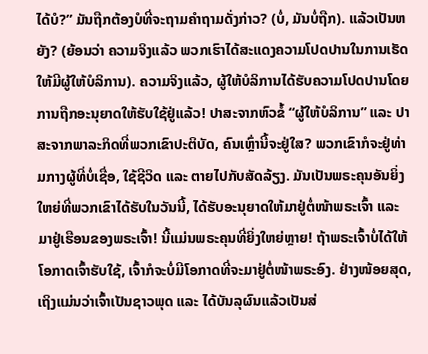ໄດ້ບໍ?” ມັນຖືກຕ້ອງບໍທີ່ຈະຖາມຄຳຖາມດັ່ງກ່າວ? (ບໍ່, ມັນບໍ່ຖືກ). ແລ້ວເປັນຫຍັງ? (ຍ້ອນວ່າ ຄວາມຈິງແລ້ວ ພວກເຮົາໄດ້ສະແດງຄວາມໂປດປານໃນການເຮັດໃຫ້ມີຜູ້ໃຫ້ບໍລິການ). ຄວາມຈິງແລ້ວ, ຜູ້ໃຫ້ບໍລິການໄດ້ຮັບຄວາມໂປດປານໂດຍການຖືກອະນຸຍາດໃຫ້ຮັບໃຊ້ຢູ່ແລ້ວ! ປາສະຈາກຫົວຂໍ້ “ຜູ້ໃຫ້ບໍລິການ” ແລະ ປາສະຈາກພາລະກິດທີ່ພວກເຂົາປະຕິບັດ, ຄົນເຫຼົ່ານີ້ຈະຢູ່ໃສ? ພວກເຂົາກໍຈະຢູ່ທ່າມກາງຜູ້ທີ່ບໍ່ເຊື່ອ, ໃຊ້ຊີວິດ ແລະ ຕາຍໄປກັບສັດລ້ຽງ. ມັນເປັນພຣະຄຸນອັນຍິ່ງໃຫຍ່ທີ່ພວກເຂົາໄດ້ຮັບໃນວັນນີ້, ໄດ້ຮັບອະນຸຍາດໃຫ້ມາຢູ່ຕໍ່ໜ້າພຣະເຈົ້າ ແລະ ມາຢູ່ເຮືອນຂອງພຣະເຈົ້າ! ນີ້ແມ່ນພຣະຄຸນທີ່ຍິ່ງໃຫຍ່ຫຼາຍ! ຖ້າພຣະເຈົ້າບໍ່ໄດ້ໃຫ້ໂອກາດເຈົ້າຮັບໃຊ້, ເຈົ້າກໍຈະບໍ່ມີໂອກາດທີ່ຈະມາຢູ່ຕໍ່ໜ້າພຣະອົງ. ຢ່າງໜ້ອຍສຸດ, ເຖິງແມ່ນວ່າເຈົ້າເປັນຊາວພຸດ ແລະ ໄດ້ບັນລຸຜົນແລ້ວເປັນສ່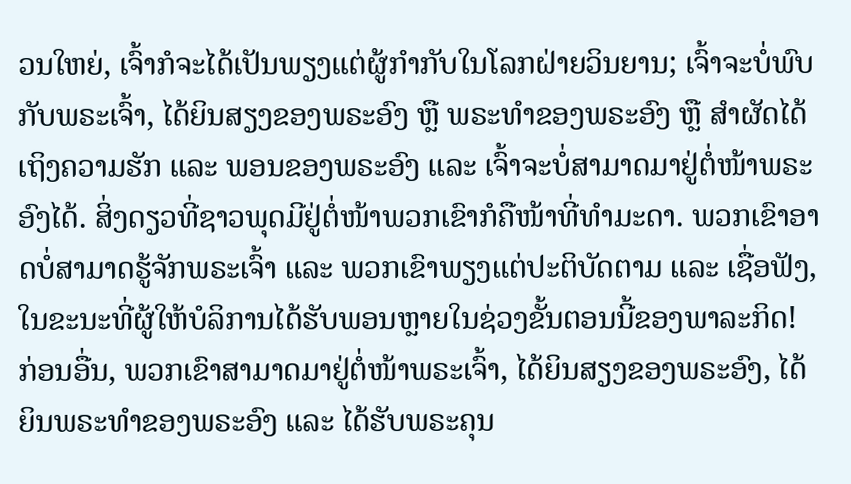ວນໃຫຍ່, ເຈົ້າກໍຈະໄດ້ເປັນພຽງແຕ່ຜູ້ກຳກັບໃນໂລກຝ່າຍວິນຍານ; ເຈົ້າຈະບໍ່ພົບກັບພຣະເຈົ້າ, ໄດ້ຍິນສຽງຂອງພຣະອົງ ຫຼື ພຣະທຳຂອງພຣະອົງ ຫຼື ສຳຜັດໄດ້ເຖິງຄວາມຮັກ ແລະ ພອນຂອງພຣະອົງ ແລະ ເຈົ້າຈະບໍ່ສາມາດມາຢູ່ຕໍ່ໜ້າພຣະອົງໄດ້. ສິ່ງດຽວທີ່ຊາວພຸດມີຢູ່ຕໍ່ໜ້າພວກເຂົາກໍຄືໜ້າທີ່ທໍາມະດາ. ພວກເຂົາອາດບໍ່ສາມາດຮູ້ຈັກພຣະເຈົ້າ ແລະ ພວກເຂົາພຽງແຕ່ປະຕິບັດຕາມ ແລະ ເຊື່ອຟັງ, ໃນຂະນະທີ່ຜູ້ໃຫ້ບໍລິການໄດ້ຮັບພອນຫຼາຍໃນຊ່ວງຂັ້ນຕອນນີ້ຂອງພາລະກິດ! ກ່ອນອື່ນ, ພວກເຂົາສາມາດມາຢູ່ຕໍ່ໜ້າພຣະເຈົ້າ, ໄດ້ຍິນສຽງຂອງພຣະອົງ, ໄດ້ຍິນພຣະທຳຂອງພຣະອົງ ແລະ ໄດ້ຮັບພຣະຄຸນ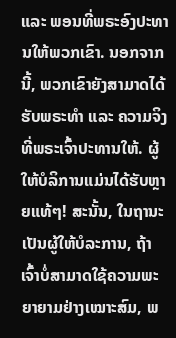ແລະ ພອນທີ່ພຣະອົງປະທານໃຫ້ພວກເຂົາ. ນອກຈາກນີ້, ພວກເຂົາຍັງສາມາດໄດ້ຮັບພຣະທຳ ແລະ ຄວາມຈິງທີ່ພຣະເຈົ້າປະທານໃຫ້. ຜູ້ໃຫ້ບໍລິການແມ່ນໄດ້ຮັບຫຼາຍແທ້ໆ! ສະນັ້ນ, ໃນຖານະເປັນຜູ້ໃຫ້ບໍລະການ, ຖ້າເຈົ້າບໍ່ສາມາດໃຊ້ຄວາມພະຍາຍາມຢ່າງເໝາະສົມ, ພ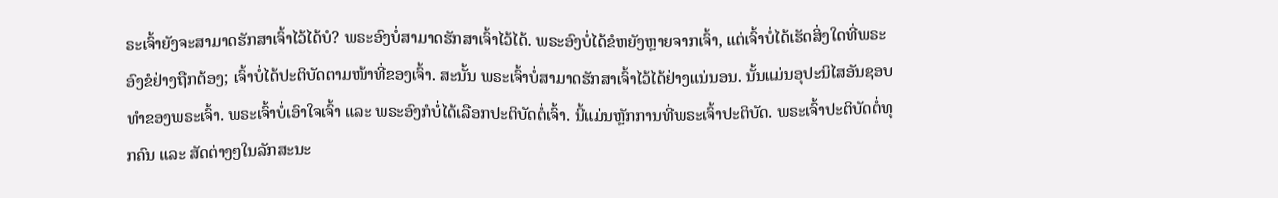ຣະເຈົ້າຍັງຈະສາມາດຮັກສາເຈົ້າໄວ້ໄດ້ບໍ? ພຣະອົງບໍ່ສາມາດຮັກສາເຈົ້າໄວ້ໄດ້. ພຣະອົງບໍ່ໄດ້ຂໍຫຍັງຫຼາຍຈາກເຈົ້າ, ແຕ່ເຈົ້າບໍ່ໄດ້ເຮັດສິ່ງໃດທີ່ພຣະອົງຂໍຢ່າງຖືກຕ້ອງ; ເຈົ້າບໍ່ໄດ້ປະຕິບັດຕາມໜ້າທີ່ຂອງເຈົ້າ. ສະນັ້ນ ພຣະເຈົ້າບໍ່ສາມາດຮັກສາເຈົ້າໄວ້ໄດ້ຢ່າງແນ່ນອນ. ນັ້ນແມ່ນອຸປະນິໄສອັນຊອບທຳຂອງພຣະເຈົ້າ. ພຣະເຈົ້າບໍ່ເອົາໃຈເຈົ້າ ແລະ ພຣະອົງກໍບໍ່ໄດ້ເລືອກປະຕິບັດຕໍ່ເຈົ້າ. ນີ້ແມ່ນຫຼັກການທີ່ພຣະເຈົ້າປະຕິບັດ. ພຣະເຈົ້າປະຕິບັດຕໍ່ທຸກຄົນ ແລະ ສັດຕ່າງໆໃນລັກສະນະ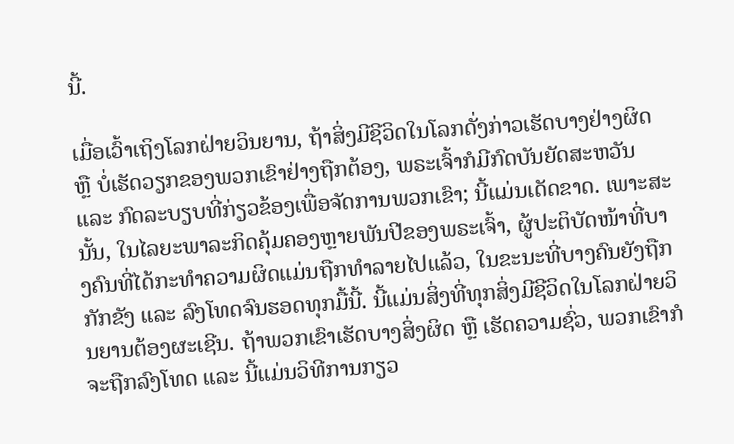ນີ້.

ເມື່ອເວົ້າເຖິງໂລກຝ່າຍວິນຍານ, ຖ້າສິ່ງມີຊີວິດໃນໂລກດັ່ງກ່າວເຮັດບາງຢ່າງຜິດ ຫຼື ບໍ່ເຮັດວຽກຂອງພວກເຂົາຢ່າງຖືກຕ້ອງ, ພຣະເຈົ້າກໍມີກົດບັນຍັດສະຫວັນ ແລະ ກົດລະບຽບທີ່ກ່ຽວຂ້ອງເພື່ອຈັດການພວກເຂົາ; ນີ້ແມ່ນເດັດຂາດ. ເພາະສະນັ້ນ, ໃນໄລຍະພາລະກິດຄຸ້ມຄອງຫຼາຍພັນປີຂອງພຣະເຈົ້າ, ຜູ້ປະຕິບັດໜ້າທີ່ບາງຄົນທີ່ໄດ້ກະທຳຄວາມຜິດແມ່ນຖືກທຳລາຍໄປແລ້ວ, ໃນຂະນະທີ່ບາງຄົນຍັງຖືກກັກຂັງ ແລະ ລົງໂທດຈົນຮອດທຸກມື້ນີ້. ນີ້ແມ່ນສິ່ງທີ່ທຸກສິ່ງມີຊີວິດໃນໂລກຝ່າຍວິນຍານຕ້ອງຜະເຊີນ. ຖ້າພວກເຂົາເຮັດບາງສິ່ງຜິດ ຫຼື ເຮັດຄວາມຊົ່ວ, ພວກເຂົາກໍຈະຖືກລົງໂທດ ແລະ ນີ້ແມ່ນວິທີການກຽວ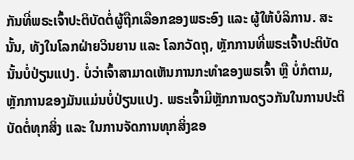ກັນທີ່ພຣະເຈົ້າປະຕິບັດຕໍ່ຜູ້ຖືກເລືອກຂອງພຣະອົງ ແລະ ຜູ້ໃຫ້ບໍລິການ. ສະນັ້ນ, ທັງໃນໂລກຝ່າຍວິນຍານ ແລະ ໂລກວັດຖຸ, ຫຼັກການທີ່ພຣະເຈົ້າປະຕິບັດນັ້ນບໍ່ປ່ຽນແປງ. ບໍ່ວ່າເຈົ້າສາມາດເຫັນການກະທຳຂອງພຣເຈົ້າ ຫຼື ບໍ່ກໍຕາມ, ຫຼັກການຂອງມັນແມ່ນບໍ່ປ່ຽນແປງ. ພຣະເຈົ້າມີຫຼັກການດຽວກັນໃນການປະຕິບັດຕໍ່ທຸກສິ່ງ ແລະ ໃນການຈັດການທຸກສິ່ງຂອ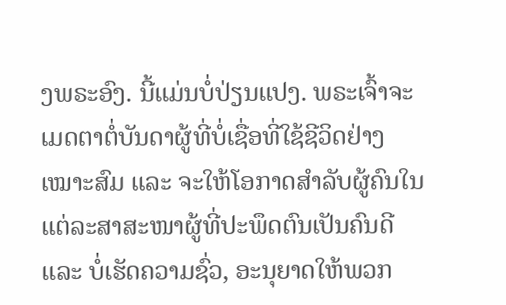ງພຣະອົງ. ນີ້ແມ່ນບໍ່ປ່ຽນແປງ. ພຣະເຈົ້າຈະເມດຕາຕໍ່ບັນດາຜູ້ທີ່ບໍ່ເຊື່ອທີ່ໃຊ້ຊີວິດຢ່າງເໝາະສົມ ແລະ ຈະໃຫ້ໂອກາດສຳລັບຜູ້ຄົນໃນແຕ່ລະສາສະໜາຜູ້ທີ່ປະພຶດຕົນເປັນຄົນດີ ແລະ ບໍ່ເຮັດຄວາມຊົ່ວ, ອະນຸຍາດໃຫ້ພວກ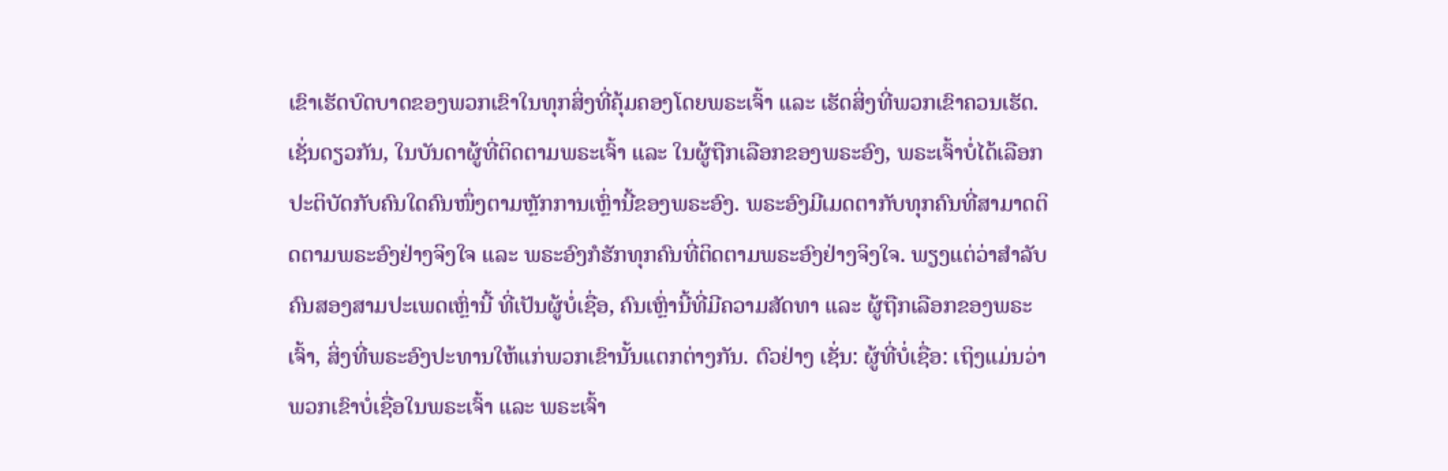ເຂົາເຮັດບົດບາດຂອງພວກເຂົາໃນທຸກສິ່ງທີ່ຄຸ້ມຄອງໂດຍພຣະເຈົ້າ ແລະ ເຮັດສິ່ງທີ່ພວກເຂົາຄວນເຮັດ. ເຊັ່ນດຽວກັນ, ໃນບັນດາຜູ້ທີ່ຕິດຕາມພຣະເຈົ້າ ແລະ ໃນຜູ້ຖືກເລືອກຂອງພຣະອົງ, ພຣະເຈົ້າບໍ່ໄດ້ເລືອກປະຕິບັດກັບຄົນໃດຄົນໜຶ່ງຕາມຫຼັກການເຫຼົ່ານີ້ຂອງພຣະອົງ. ພຣະອົງມີເມດຕາກັບທຸກຄົນທີ່ສາມາດຕິດຕາມພຣະອົງຢ່າງຈິງໃຈ ແລະ ພຣະອົງກໍຮັກທຸກຄົນທີ່ຕິດຕາມພຣະອົງຢ່າງຈິງໃຈ. ພຽງແຕ່ວ່າສຳລັບຄົນສອງສາມປະເພດເຫຼົ່ານີ້ ທີ່ເປັນຜູ້ບໍ່ເຊື່ອ, ຄົນເຫຼົ່ານີ້ທີ່ມີຄວາມສັດທາ ແລະ ຜູ້ຖືກເລືອກຂອງພຣະເຈົ້າ, ສິ່ງທີ່ພຣະອົງປະທານໃຫ້ແກ່ພວກເຂົານັ້ນແຕກຕ່າງກັນ. ຕົວຢ່າງ ເຊັ່ນ: ຜູ້ທີ່ບໍ່ເຊື່ອ: ເຖິງແມ່ນວ່າພວກເຂົາບໍ່ເຊື່ອໃນພຣະເຈົ້າ ແລະ ພຣະເຈົ້າ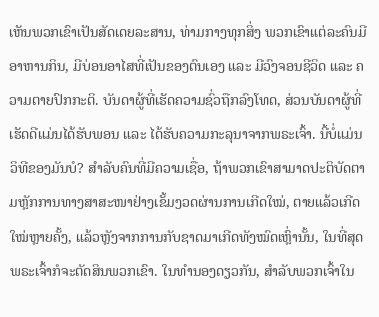ເຫັນພວກເຂົາເປັນສັດເດຍລະສານ, ທ່າມກາງທຸກສິ່ງ ພວກເຂົາແຕ່ລະຄົນມີອາຫານກິນ, ມີບ່ອນອາໄສທີ່ເປັນຂອງຕົນເອງ ແລະ ມີວົງຈອນຊີວິດ ແລະ ຄວາມຕາຍປົກກະຕິ. ບັນດາຜູ້ທີ່ເຮັດຄວາມຊົ່ວຖືກລົງໂທດ, ສ່ວນບັນດາຜູ້ທີ່ເຮັດດີແມ່ນໄດ້ຮັບພອນ ແລະ ໄດ້ຮັບຄວາມກະລຸນາຈາກພຣະເຈົ້າ. ນີ້ບໍ່ແມ່ນວິທີຂອງມັນບໍ? ສຳລັບຄົນທີ່ມີຄວາມເຊື່ອ, ຖ້າພວກເຂົາສາມາດປະຕິບັດຕາມຫຼັກການທາງສາສະໜາຢ່າງເຂັ້ມງວດຜ່ານການເກີດໃໝ່, ຕາຍແລ້ວເກີດໃໝ່ຫຼາຍຄັ້ງ, ແລ້ວຫຼັງຈາກການກັບຊາດມາເກີດທັງໝົດເຫຼົ່ານັ້ນ, ໃນທີ່ສຸດ ພຣະເຈົ້າກໍຈະຕັດສິນພວກເຂົາ. ໃນທຳນອງດຽວກັນ, ສຳລັບພວກເຈົ້າໃນ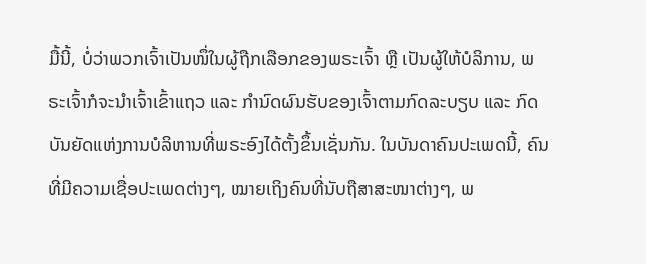ມື້ນີ້, ບໍ່ວ່າພວກເຈົ້າເປັນໜຶ່ໃນຜູ້ຖືກເລືອກຂອງພຣະເຈົ້າ ຫຼື ເປັນຜູ້ໃຫ້ບໍລິການ, ພຣະເຈົ້າກໍຈະນຳເຈົ້າເຂົ້າແຖວ ແລະ ກຳນົດຜົນຮັບຂອງເຈົ້າຕາມກົດລະບຽບ ແລະ ກົດບັນຍັດແຫ່ງການບໍລິຫານທີ່ພຣະອົງໄດ້ຕັ້ງຂຶ້ນເຊັ່ນກັນ. ໃນບັນດາຄົນປະເພດນີ້, ຄົນທີ່ມີຄວາມເຊື່ອປະເພດຕ່າງໆ, ໝາຍເຖິງຄົນທີ່ນັບຖືສາສະໜາຕ່າງໆ, ພ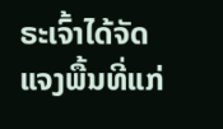ຣະເຈົ້າໄດ້ຈັດແຈງພື້ນທີ່ແກ່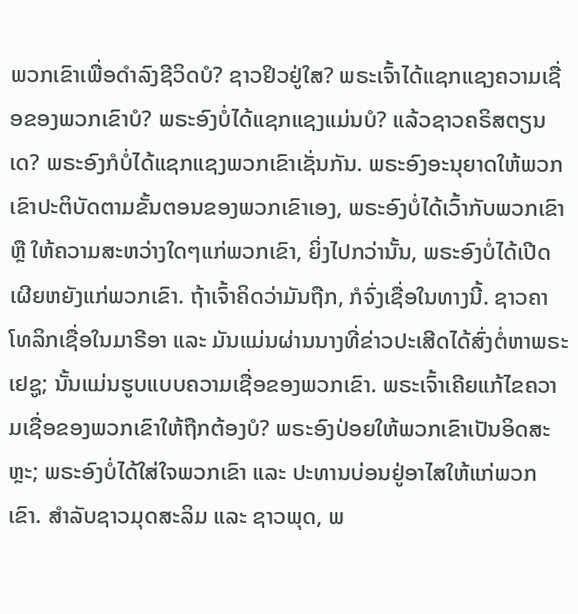ພວກເຂົາເພື່ອດຳລົງຊີວິດບໍ? ຊາວຢິວຢູ່ໃສ? ພຣະເຈົ້າໄດ້ແຊກແຊງຄວາມເຊື່ອຂອງພວກເຂົາບໍ? ພຣະອົງບໍ່ໄດ້ແຊກແຊງແມ່ນບໍ? ແລ້ວຊາວຄຣິສຕຽນເດ? ພຣະອົງກໍບໍ່ໄດ້ແຊກແຊງພວກເຂົາເຊັ່ນກັນ. ພຣະອົງອະນຸຍາດໃຫ້ພວກເຂົາປະຕິບັດຕາມຂັ້ນຕອນຂອງພວກເຂົາເອງ, ພຣະອົງບໍ່ໄດ້ເວົ້າກັບພວກເຂົາ ຫຼື ໃຫ້ຄວາມສະຫວ່າງໃດໆແກ່ພວກເຂົາ, ຍິ່ງໄປກວ່ານັ້ນ, ພຣະອົງບໍ່ໄດ້ເປີດເຜີຍຫຍັງແກ່ພວກເຂົາ. ຖ້າເຈົ້າຄິດວ່າມັນຖືກ, ກໍຈົ່ງເຊື່ອໃນທາງນີ້. ຊາວຄາໂທລິກເຊື່ອໃນມາຣີອາ ແລະ ມັນແມ່ນຜ່ານນາງທີ່ຂ່າວປະເສີດໄດ້ສົ່ງຕໍ່ຫາພຣະເຢຊູ; ນັ້ນແມ່ນຮູບແບບຄວາມເຊື່ອຂອງພວກເຂົາ. ພຣະເຈົ້າເຄີຍແກ້ໄຂຄວາມເຊື່ອຂອງພວກເຂົາໃຫ້ຖືກຕ້ອງບໍ? ພຣະອົງປ່ອຍໃຫ້ພວກເຂົາເປັນອິດສະຫຼະ; ພຣະອົງບໍ່ໄດ້ໃສ່ໃຈພວກເຂົາ ແລະ ປະທານບ່ອນຢູ່ອາໄສໃຫ້ແກ່ພວກເຂົາ. ສໍາລັບຊາວມຸດສະລິມ ແລະ ຊາວພຸດ, ພ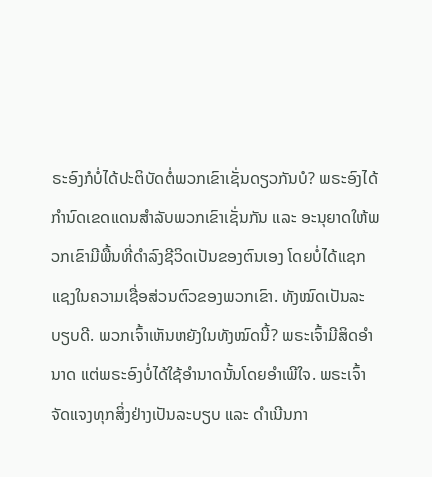ຣະອົງກໍບໍ່ໄດ້ປະຕິບັດຕໍ່ພວກເຂົາເຊັ່ນດຽວກັນບໍ? ພຣະອົງໄດ້ກຳນົດເຂດແດນສຳລັບພວກເຂົາເຊັ່ນກັນ ແລະ ອະນຸຍາດໃຫ້ພວກເຂົາມີພື້ນທີ່ດຳລົງຊີວິດເປັນຂອງຕົນເອງ ໂດຍບໍ່ໄດ້ແຊກແຊງໃນຄວາມເຊື່ອສ່ວນຕົວຂອງພວກເຂົາ. ທັງໝົດເປັນລະບຽບດີ. ພວກເຈົ້າເຫັນຫຍັງໃນທັງໝົດນີ້? ພຣະເຈົ້າມີສິດອຳນາດ ແຕ່ພຣະອົງບໍ່ໄດ້ໃຊ້ອໍານາດນັ້ນໂດຍອໍາເພີໃຈ. ພຣະເຈົ້າຈັດແຈງທຸກສິ່ງຢ່າງເປັນລະບຽບ ແລະ ດຳເນີນກາ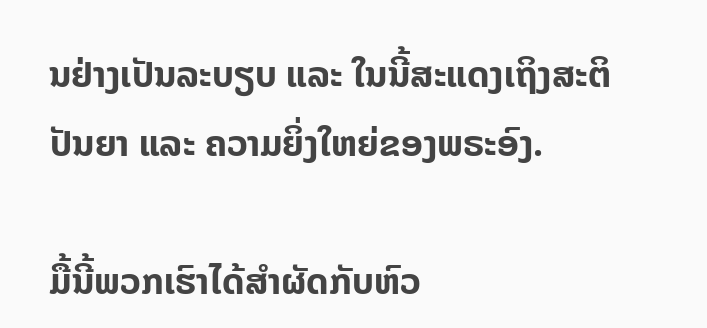ນຢ່າງເປັນລະບຽບ ແລະ ໃນນີ້ສະແດງເຖິງສະຕິປັນຍາ ແລະ ຄວາມຍິ່ງໃຫຍ່ຂອງພຣະອົງ.

ມື້ນີ້ພວກເຮົາໄດ້ສຳຜັດກັບຫົວ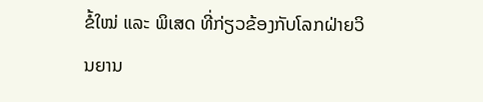ຂໍ້ໃໝ່ ແລະ ພິເສດ ທີ່ກ່ຽວຂ້ອງກັບໂລກຝ່າຍວິນຍານ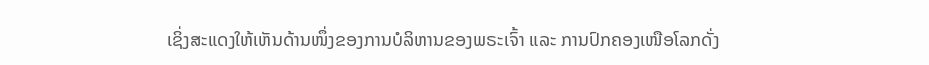ເຊິ່ງສະແດງໃຫ້ເຫັນດ້ານໜຶ່ງຂອງການບໍລິຫານຂອງພຣະເຈົ້າ ແລະ ການປົກຄອງເໜືອໂລກດັ່ງ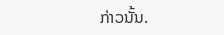ກ່າວນັ້ນ.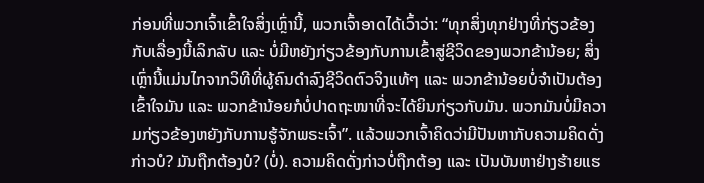ກ່ອນທີ່ພວກເຈົ້າເຂົ້າໃຈສິ່ງເຫຼົ່ານີ້, ພວກເຈົ້າອາດໄດ້ເວົ້າວ່າ: “ທຸກສິ່ງທຸກຢ່າງທີ່ກ່ຽວຂ້ອງກັບເລື່ອງນີ້ເລິກລັບ ແລະ ບໍ່ມີຫຍັງກ່ຽວຂ້ອງກັບການເຂົ້າສູ່ຊີວິດຂອງພວກຂ້ານ້ອຍ; ສິ່ງເຫຼົ່ານີ້ແມ່ນໄກຈາກວິທີທີ່ຜູ້ຄົນດຳລົງຊີວິດຕົວຈິງແທ້ໆ ແລະ ພວກຂ້ານ້ອຍບໍ່ຈຳເປັນຕ້ອງເຂົ້າໃຈມັນ ແລະ ພວກຂ້ານ້ອຍກໍບໍ່ປາດຖະໜາທີ່ຈະໄດ້ຍິນກ່ຽວກັບມັນ. ພວກມັນບໍ່ມີຄວາມກ່ຽວຂ້ອງຫຍັງກັບການຮູ້ຈັກພຣະເຈົ້າ”. ແລ້ວພວກເຈົ້າຄິດວ່າມີປັນຫາກັບຄວາມຄິດດັ່ງກ່າວບໍ? ມັນຖືກຕ້ອງບໍ? (ບໍ່). ຄວາມຄິດດັ່ງກ່າວບໍ່ຖືກຕ້ອງ ແລະ ເປັນບັນຫາຢ່າງຮ້າຍແຮ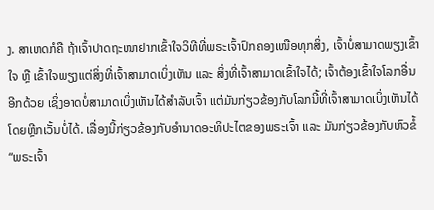ງ. ສາເຫດກໍຄື ຖ້າເຈົ້າປາດຖະໜາຢາກເຂົ້າໃຈວິທີທີ່ພຣະເຈົ້າປົກຄອງເໜືອທຸກສິ່ງ, ເຈົ້າບໍ່ສາມາດພຽງເຂົ້າໃຈ ຫຼື ເຂົ້າໃຈພຽງແຕ່ສິ່ງທີ່ເຈົ້າສາມາດເບິ່ງເຫັນ ແລະ ສິ່ງທີ່ເຈົ້າສາມາດເຂົ້າໃຈໄດ້; ເຈົ້າຕ້ອງເຂົ້າໃຈໂລກອື່ນອີກດ້ວຍ ເຊິ່ງອາດບໍ່ສາມາດເບິ່ງເຫັນໄດ້ສຳລັບເຈົ້າ ແຕ່ມັນກ່ຽວຂ້ອງກັບໂລກນີ້ທີ່ເຈົ້າສາມາດເບິ່ງເຫັນໄດ້ໂດຍຫຼີກເວັ້ນບໍ່ໄດ້. ເລື່ອງນີ້ກ່ຽວຂ້ອງກັບອຳນາດອະທິປະໄຕຂອງພຣະເຈົ້າ ແລະ ມັນກ່ຽວຂ້ອງກັບຫົວຂໍ້ “ພຣະເຈົ້າ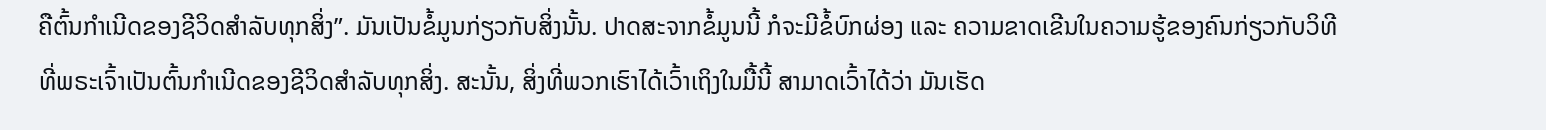ຄືຕົ້ນກຳເນີດຂອງຊີວິດສຳລັບທຸກສິ່ງ”. ມັນເປັນຂໍ້ມູນກ່ຽວກັບສິ່ງນັ້ນ. ປາດສະຈາກຂໍ້ມູນນີ້ ກໍຈະມີຂໍ້ບົກຜ່ອງ ແລະ ຄວາມຂາດເຂີນໃນຄວາມຮູ້ຂອງຄົນກ່ຽວກັບວິທີທີ່ພຣະເຈົ້າເປັນຕົ້ນກຳເນີດຂອງຊີວິດສຳລັບທຸກສິ່ງ. ສະນັ້ນ, ສິ່ງທີ່ພວກເຮົາໄດ້ເວົ້າເຖິງໃນມື້ນີ້ ສາມາດເວົ້າໄດ້ວ່າ ມັນເຮັດ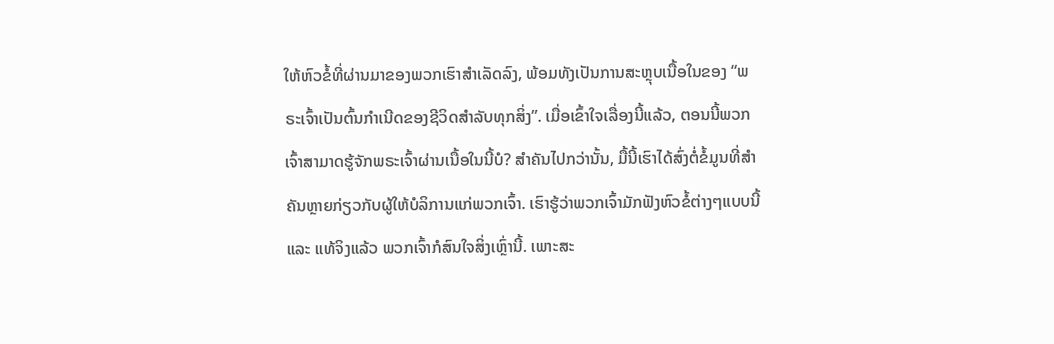ໃຫ້ຫົວຂໍ້ທີ່ຜ່ານມາຂອງພວກເຮົາສຳເລັດລົງ, ພ້ອມທັງເປັນການສະຫຼຸບເນື້ອໃນຂອງ “ພຣະເຈົ້າເປັນຕົ້ນກຳເນີດຂອງຊີວິດສຳລັບທຸກສິ່ງ”. ເມື່ອເຂົ້າໃຈເລື່ອງນີ້ແລ້ວ, ຕອນນີ້ພວກເຈົ້າສາມາດຮູ້ຈັກພຣະເຈົ້າຜ່ານເນື້ອໃນນີ້ບໍ? ສຳຄັນໄປກວ່ານັ້ນ, ມື້ນີ້ເຮົາໄດ້ສົ່ງຕໍ່ຂໍ້ມູນທີ່ສຳຄັນຫຼາຍກ່ຽວກັບຜູ້ໃຫ້ບໍລິການແກ່ພວກເຈົ້າ. ເຮົາຮູ້ວ່າພວກເຈົ້າມັກຟັງຫົວຂໍ້ຕ່າງໆແບບນີ້ ແລະ ແທ້ຈິງແລ້ວ ພວກເຈົ້າກໍສົນໃຈສິ່ງເຫຼົ່ານີ້. ເພາະສະ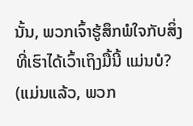ນັ້ນ, ພວກເຈົ້າຮູ້ສຶກພໍໃຈກັບສິ່ງທີ່ເຮົາໄດ້ເວົ້າເຖິງມື້ນີ້ ແມ່ນບໍ? (ແມ່ນແລ້ວ, ພວກ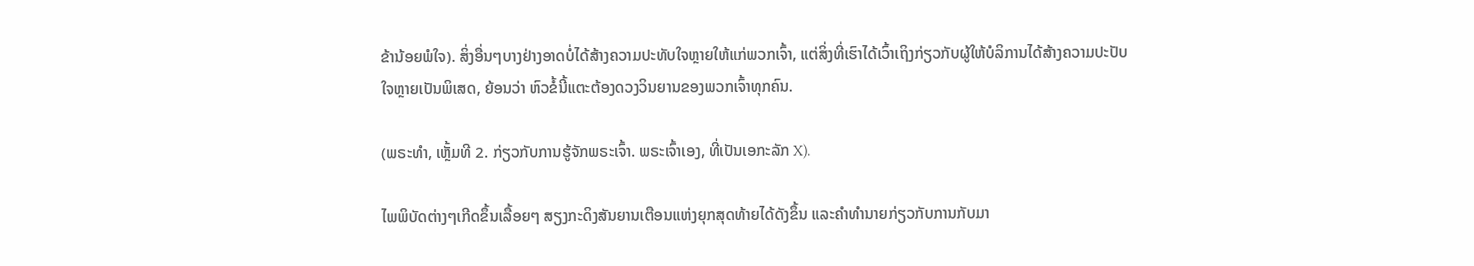ຂ້ານ້ອຍພໍໃຈ). ສິ່ງອື່ນໆບາງຢ່າງອາດບໍ່ໄດ້ສ້າງຄວາມປະທັບໃຈຫຼາຍໃຫ້ແກ່ພວກເຈົ້າ, ແຕ່ສິ່ງທີ່ເຮົາໄດ້ເວົ້າເຖິງກ່ຽວກັບຜູ້ໃຫ້ບໍລິການໄດ້ສ້າງຄວາມປະປັບໃຈຫຼາຍເປັນພິເສດ, ຍ້ອນວ່າ ຫົວຂໍ້ນີ້ແຕະຕ້ອງດວງວິນຍານຂອງພວກເຈົ້າທຸກຄົນ.

(ພຣະທຳ, ເຫຼັ້ມທີ 2. ກ່ຽວກັບການຮູ້ຈັກພຣະເຈົ້າ. ພຣະເຈົ້າເອງ, ທີ່ເປັນເອກະລັກ X).

ໄພພິບັດຕ່າງໆເກີດຂຶ້ນເລື້ອຍໆ ສຽງກະດິງສັນຍານເຕືອນແຫ່ງຍຸກສຸດທ້າຍໄດ້ດັງຂຶ້ນ ແລະຄໍາທໍານາຍກ່ຽວກັບການກັບມາ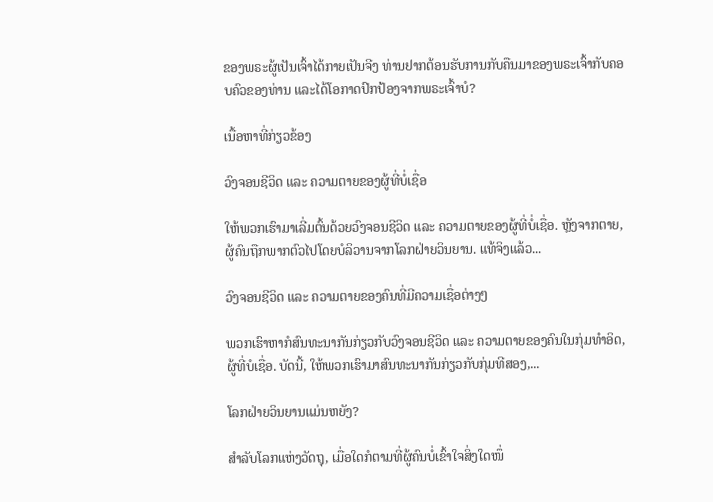ຂອງພຣະຜູ້ເປັນເຈົ້າໄດ້ກາຍເປັນຈີງ ທ່ານຢາກຕ້ອນຮັບການກັບຄືນມາຂອງພຣະເຈົ້າກັບຄອບຄົວຂອງທ່ານ ແລະໄດ້ໂອກາດປົກປ້ອງຈາກພຣະເຈົ້າບໍ?

ເນື້ອຫາທີ່ກ່ຽວຂ້ອງ

ວົງຈອນຊີວິດ ແລະ ຄວາມຕາຍຂອງຜູ້ທີ່ບໍ່ເຊື່ອ

ໃຫ້ພວກເຮົາມາເລີ່ມຕົ້ນດ້ວຍວົງຈອນຊີວິດ ແລະ ຄວາມຕາຍຂອງຜູ້ທີ່ບໍ່ເຊື່ອ. ຫຼັງຈາກຕາຍ, ຜູ້ຄົນຖືກພາກຕົວໄປໂດຍບໍລິວານຈາກໂລກຝ່າຍວິນຍານ. ແທ້ຈິງແລ້ວ...

ວົງຈອນຊີວິດ ແລະ ຄວາມຕາຍຂອງຄົນທີ່ມີຄວາມເຊື່ອຕ່າງໆ

ພວກເຮົາຫາກໍສົນທະນາກັນກ່ຽວກັບວົງຈອນຊີວິດ ແລະ ຄວາມຕາຍຂອງຄົນໃນກຸ່ມທຳອິດ, ຜູ້ທີ່ບໍເຊື່ອ. ບັດນີ້, ໃຫ້ພວກເຮົາມາສົນທະນາກັນກ່ຽວກັບກຸ່ມທີສອງ,...

ໂລກຝ່າຍວິນຍານແມ່ນຫຍັງ?

ສຳລັບໂລກແຫ່ງວັດຖຸ, ເມື່ອໃດກໍຕາມທີ່ຜູ້ຄົນບໍ່ເຂົ້າໃຈສິ່ງໃດໜຶ່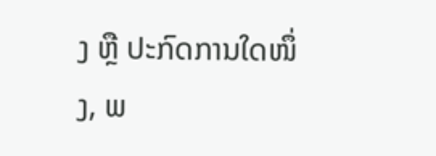ງ ຫຼື ປະກົດການໃດໜຶ່ງ, ພ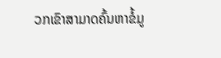ວກເຂົາສາມາດຄົ້ນຫາຂໍ້ມູ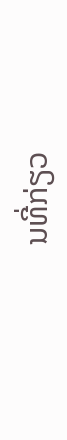ນທີ່ກ່ຽວ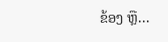ຂ້ອງ ຫຼື...